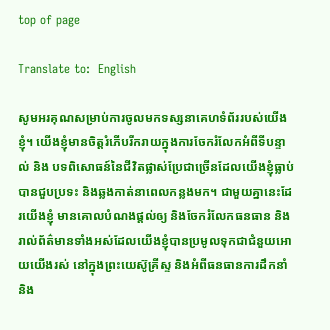top of page

Translate to:  English

សូមអរគុណសម្រាប់ការចូលមកទស្សនាគេហទំព័ររបស់យើងខ្ញុំ។ យើងខ្ញុំមានចិត្តរំភើបរីករាយក្នុងការចែករំលែកអំពីទីបន្ទាល់ និង បទពិសោធន៍នៃជីវិតផ្លាស់ប្រែជាច្រើនដែលយើងខ្ញុំធ្លាប់បានជួបប្រទះ និងឆ្លងកាត់នាពេលកន្លងមក។ ជាមួយគ្នានេះដែរយើងខ្ញុំ មានគោលបំណងផ្តល់ឲ្យ និងចែករំលែកធនធាន និងរាល់ព័ត៌មានទាំងអស់ដែលយើងខ្ញុំបានប្រមូលទុកជាជំនួយអោយយើងរស់ នៅក្នុងព្រះយេស៊ូគ្រីស្ទ និងអំពីធនធានការដឹកនាំ និង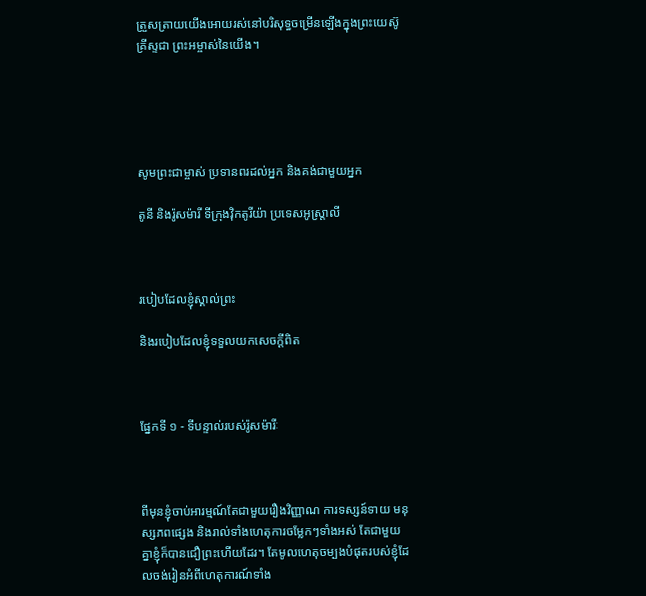ត្រួសត្រាយយើងអោយរស់នៅបរិសុទ្ធចម្រើនឡើងក្នុងព្រះយេស៊ូគ្រីស្ទជា ព្រះអម្ចាស់នៃយើង។





សូមព្រះជាម្ចាស់ ប្រទានពរដល់អ្នក និងគង់ជាមួយអ្នក

តូនី និងរ៉ូសម៉ារី ទីក្រុងវ៉ិកតូរីយ៉ា ប្រទេសអូស្រ្តាលី



របៀបដែលខ្ញុំស្គាល់ព្រះ

និងរបៀបដែលខ្ញុំទទួលយកសេចក្ដីពិត



ផ្នែកទី ១ - ទីបន្ទាល់របស់រ៉ូសម៉ារីៈ



ពីមុនខ្ញុំចាប់អារម្មណ៍តែជាមួយរឿងវិញ្ញាណ ការទស្សន៍ទាយ មនុស្សភពផ្សេង និងរាល់ទាំងហេតុការចម្លែកៗទាំងអស់ តែជាមួយ គ្នាខ្ញុំក៏បានជឿព្រះហើយដែរ។ តែមូលហេតុចម្បងបំផុតរបស់ខ្ញុំដែលចង់រៀនអំពីហេតុការណ៍ទាំង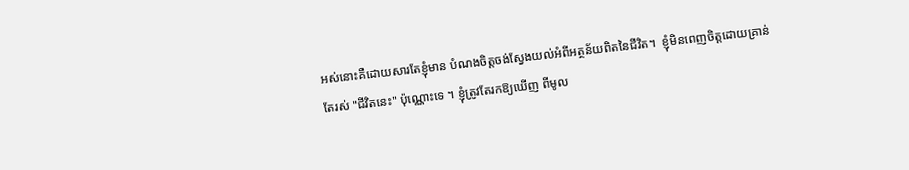អស់នោះគឺដោយសារតែខ្ញុំមាន បំណងចិត្តចង់ស្វែងយល់អំពីអត្ថន័យពិតនៃជីវិត។  ខ្ញុំមិនពេញចិត្តដោយគ្រាន់តែរស់ "ជីវិតនេះ" ប៉ុណ្ណោះទេ ។ ខ្ញុំត្រូវតែរកឱ្យឃើញ ពីមូល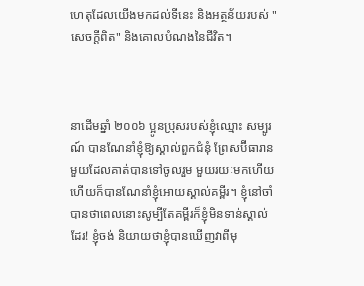ហេតុដែលយើងមកដល់ទីនេះ និងអត្ថន័យរបស់ "សេចក្តីពិត" និងគោលបំណងនៃជីវិត។



នាដើមឆ្នាំ ២០០៦ ប្អូនប្រុសរបស់ខ្ញុំឈ្មោះ សម្បូរណ៍ បានណែនាំខ្ញុំឱ្យស្គាល់ពួកជំនុំ ព្រែសប៊ីធារានមួយដែលគាត់បានទៅចូលរួម មួយរយៈមកហើយ ហើយក៏បានណែនាំខ្ញុំអោយស្គាល់គម្ពីរ។ ខ្ញុំនៅចាំបានថាពេលនោះសូម្បីតែគម្ពីរក៏ខ្ញុំមិនទាន់ស្គាល់ដែរ! ខ្ញុំចង់ និយាយថាខ្ញុំបានឃើញវាពីមុ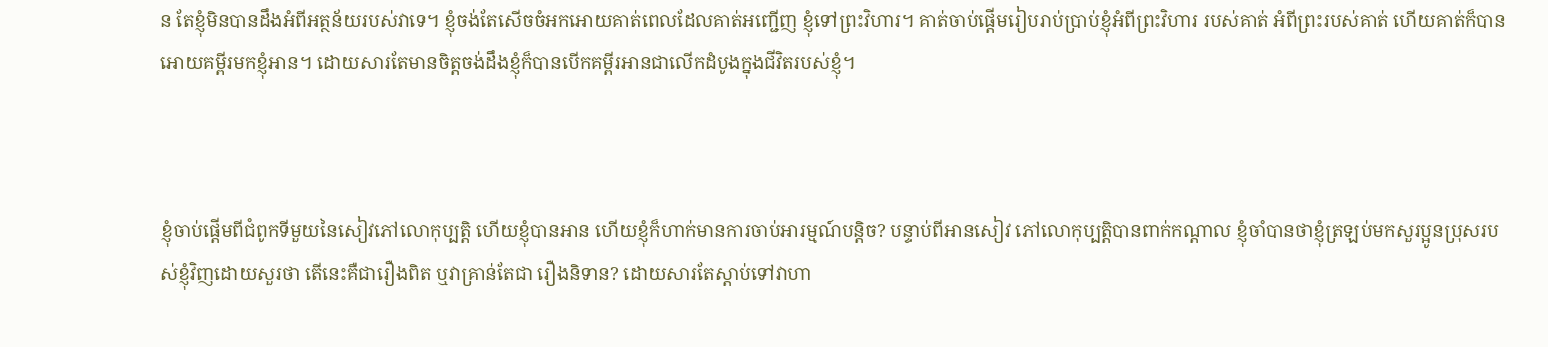ន តែខ្ញុំមិនបានដឹងអំពីអត្ថន័យរបស់វាទេ។ ខ្ញុំចង់តែសើចចំអកអោយគាត់ពេលដែលគាត់អញ្ជើញ ខ្ញុំទៅព្រះវិហារ។ គាត់ចាប់ផ្តើមរៀបរាប់ប្រាប់ខ្ញុំអំពីព្រះវិហារ របស់គាត់ អំពីព្រះរបស់គាត់ ហើយគាត់ក៏បានអោយគម្ពីរមកខ្ញុំអាន។ ដោយសារតែមានចិត្តចង់ដឹងខ្ញុំក៏បានបើកគម្ពីរអានជាលើកដំបូងក្នុងជីវិតរបស់ខ្ញុំ។



ខ្ញុំចាប់ផ្តើមពីជំពូកទីមួយនៃសៀវភៅលោកុប្បត្តិ ហើយខ្ញុំបានអាន ហើយខ្ញុំក៏ហាក់មានការចាប់អារម្មណ៍បន្តិច? បន្ទាប់ពីអានសៀវ ភៅលោកុប្បត្តិបានពាក់កណ្តាល ខ្ញុំចាំបានថាខ្ញុំត្រឡប់មកសួរប្អូនប្រុសរបស់ខ្ញុំវិញដោយសួរថា តើនេះគឺជារឿងពិត ឬវាគ្រាន់តែជា រឿងនិទាន? ដោយសារតែស្តាប់ទៅវាហា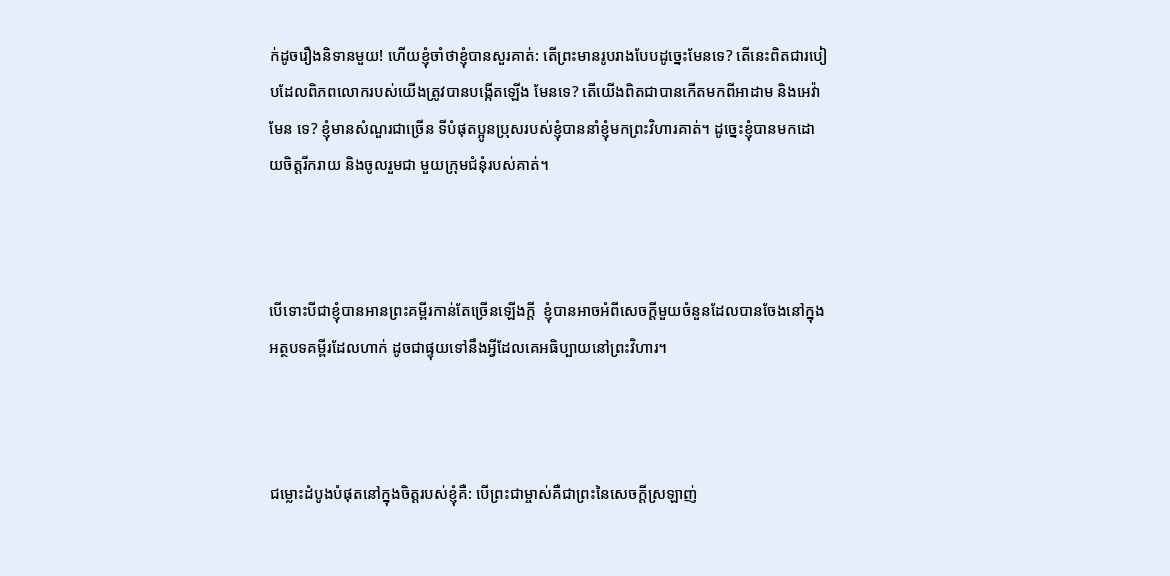ក់ដូចរឿងនិទានមួយ! ហើយខ្ញុំចាំថាខ្ញុំបានសួរគាត់: តើព្រះមានរូបរាងបែបដូច្នេះមែនទេ? តើនេះពិតជារបៀបដែលពិភពលោករបស់យើងត្រូវបានបង្កើតឡើង មែនទេ? តើយើងពិតជាបានកើតមកពីអាដាម និងអេវ៉ាមែន ទេ? ខ្ញុំមានសំណួរជាច្រើន ទីបំផុតប្អូនប្រុសរបស់ខ្ញុំបាននាំខ្ញុំមកព្រះវិហារគាត់។ ដូច្នេះខ្ញុំបានមកដោយចិត្តរីករាយ និងចូលរួមជា មួយក្រុមជំនុំរបស់គាត់។



បើទោះបីជាខ្ញុំបានអានព្រះគម្ពីរកាន់តែច្រើនឡើងក្តី  ខ្ញុំបានអាចអំពីសេចក្តីមួយចំនួនដែលបានចែងនៅក្នុងអត្ថបទគម្ពីរដែលហាក់ ដូចជាផ្ទុយទៅនឹងអ្វីដែលគេអធិប្បាយនៅព្រះវិហារ។



ជម្លោះដំបូងបំផុតនៅក្នុងចិត្តរបស់ខ្ញុំគឺ: បើព្រះជាម្ចាស់គឺជាព្រះនៃសេចក្ដីស្រឡាញ់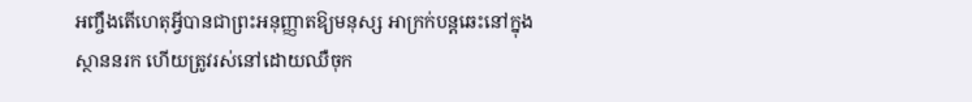អញ្ចឹងតើហេតុអ្វីបានជាព្រះអនុញ្ញាតឱ្យមនុស្ស អាក្រក់បន្តឆេះនៅក្នុងស្ថាននរក ហើយត្រូវរស់នៅដោយឈឺចុក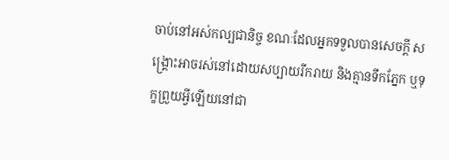ចាប់នៅអស់កល្បជានិច្ច ខណៈដែលអ្នកទទួលបានសេចក្តី សង្គ្រោះអាចរស់នៅដោយសប្បាយរីករាយ និងគ្មានទឹកភ្នែក ឬទុក្ខព្រួយអ្វីឡើយនៅជា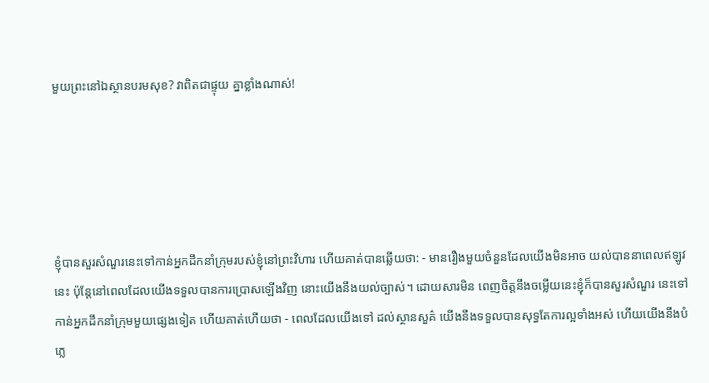មួយព្រះនៅឯស្ថានបរមសុខ? វាពិតជាផ្ទុយ គ្នាខ្លាំងណាស់!





ខ្ញុំបានសួរសំណួរនេះទៅកាន់អ្នកដឹកនាំក្រុមរបស់ខ្ញុំនៅព្រះវិហារ ហើយគាត់បានឆ្លើយថា: - មានរឿងមួយចំនួនដែលយើងមិនអាច យល់បាននាពេលឥឡូវនេះ ប៉ុន្តែនៅពេលដែលយើងទទួលបានការប្រោសឡើងវិញ នោះយើងនឹងយល់ច្បាស់។ ដោយសារមិន ពេញចិត្តនឹងចម្លើយនេះខ្ញុំក៏បានសួរសំណួរ នេះទៅកាន់អ្នកដឹកនាំក្រុមមួយផ្សេងទៀត ហើយគាត់ហើយថា - ពេលដែលយើងទៅ ដល់ស្ថានសួគ៌ យើងនឹងទទួលបានសុទ្ធតែការល្អទាំងអស់ ហើយយើងនឹងបំភ្លេ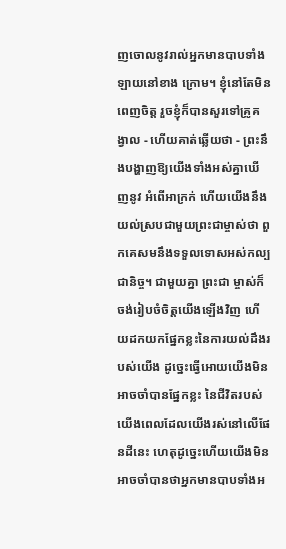ញចោលនូវរាល់អ្នកមានបាបទាំងឡាយនៅខាង ក្រោម។ ខ្ញុំនៅតែមិនពេញចិត្ត រួចខ្ញុំក៏បានសួរទៅគ្រូគង្វាល - ហើយគាត់ឆ្លើយថា - ព្រះនឹងបង្ហាញឱ្យយើងទាំងអស់គ្នាឃើញនូវ អំពើអាក្រក់ ហើយយើងនឹងយល់ស្របជាមួយព្រះជាម្ចាស់ថា ពួកគេសមនឹងទទួលទោសអស់កល្បជានិច្ច។ ជាមួយគ្នា ព្រះជា ម្ចាស់ក៏ចង់រៀបចំចិត្តយើងឡើងវិញ ហើយដកយកផ្នែកខ្លះនៃការយល់ដឹងរបស់យើង ដូច្នេះធ្វើអោយយើងមិនអាចចាំបានផ្នែកខ្លះ នៃជីវិតរបស់យើងពេលដែលយើងរស់នៅលើផែនដីនេះ ហេតុដូច្នេះហើយយើងមិនអាចចាំបានថាអ្នកមានបាបទាំងអ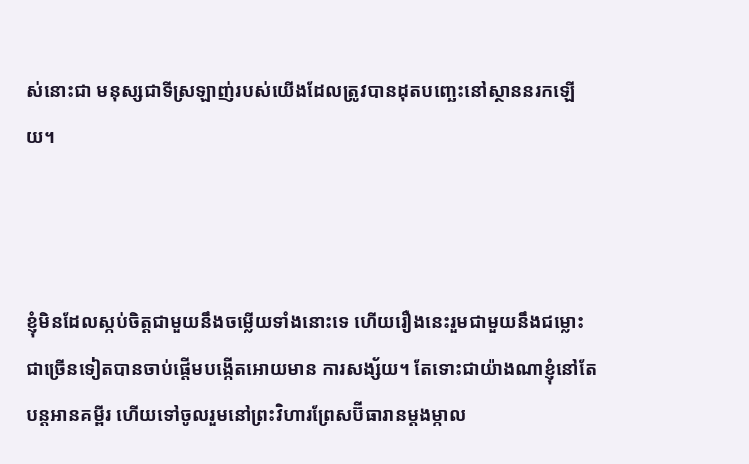ស់នោះជា មនុស្សជាទីស្រឡាញ់របស់យើងដែលត្រូវបានដុតបញ្ឆេះនៅស្ថាននរកឡើយ។



ខ្ញុំមិនដែលស្កប់ចិត្តជាមួយនឹងចម្លើយទាំងនោះទេ ហើយរឿងនេះរួមជាមួយនឹងជម្លោះជាច្រើនទៀតបានចាប់ផ្តើមបង្កើតអោយមាន ការសង្ស័យ។ តែទោះជាយ៉ាងណាខ្ញុំនៅតែបន្តអានគម្ពីរ ហើយទៅចូលរួមនៅព្រះវិហារព្រែសប៊ីធារានម្តងម្កាល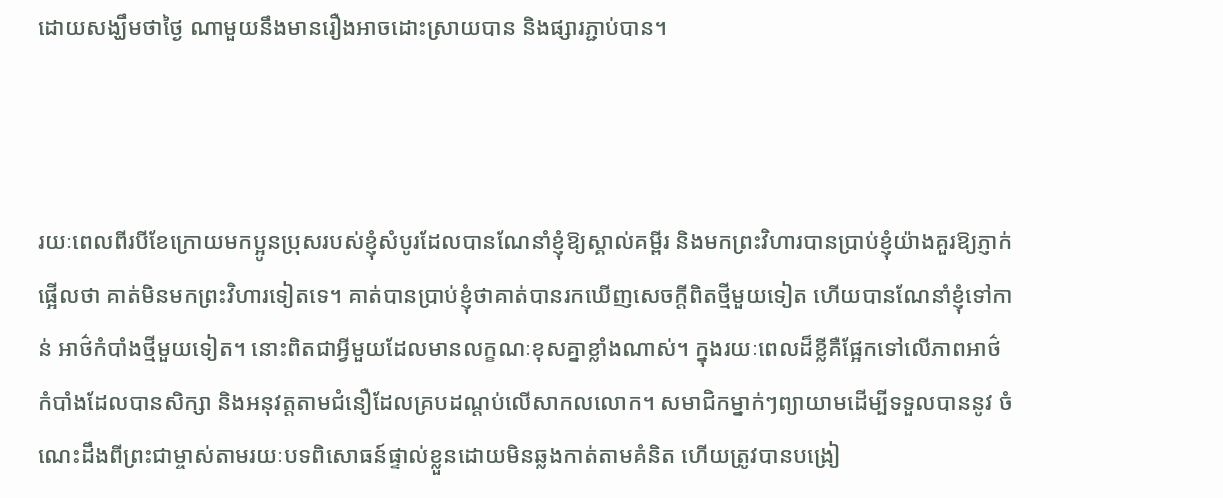ដោយសង្ឃឹមថាថ្ងៃ ណាមួយនឹងមានរឿងអាចដោះស្រាយបាន និងផ្សារភ្ជាប់បាន។



រយៈពេលពីរបីខែក្រោយមកប្អូនប្រុសរបស់ខ្ញុំសំបូរដែលបានណែនាំខ្ញុំឱ្យស្គាល់គម្ពីរ និងមកព្រះវិហារបានប្រាប់ខ្ញុំយ៉ាងគួរឱ្យភ្ញាក់ ផ្អើលថា គាត់មិនមកព្រះវិហារទៀតទេ។ គាត់បានប្រាប់ខ្ញុំថាគាត់បានរកឃើញសេចក្តីពិតថ្មីមួយទៀត ហើយបានណែនាំខ្ញុំទៅកាន់ អាថ៌កំបាំងថ្មីមួយទៀត។ នោះពិតជាអ្វីមួយដែលមានលក្ខណៈខុសគ្នាខ្លាំងណាស់។ ក្នុងរយៈពេលដ៏ខ្លីគឺផ្អែកទៅលើភាពអាថ៌ កំបាំងដែលបានសិក្សា និងអនុវត្តតាមជំនឿដែលគ្របដណ្តប់លើសាកលលោក។ សមាជិកម្នាក់ៗព្យាយាមដើម្បីទទួលបាននូវ ចំណេះដឹងពីព្រះជាម្ចាស់តាមរយៈបទពិសោធន៍ផ្ទាល់ខ្លួនដោយមិនឆ្លងកាត់តាមគំនិត ហើយត្រូវបានបង្រៀ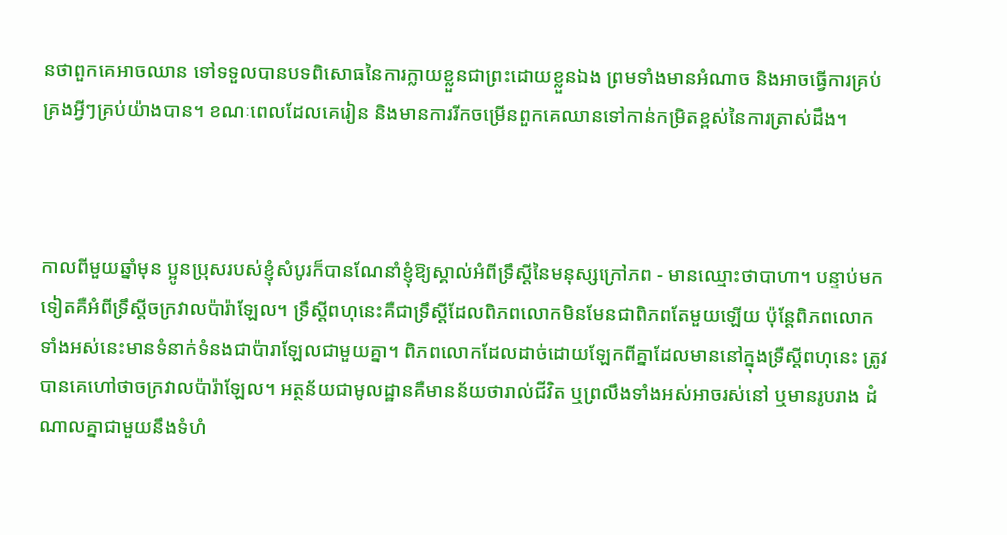នថាពួកគេអាចឈាន ទៅទទួលបានបទពិសោធនៃការក្លាយខ្លួនជាព្រះដោយខ្លួនឯង ព្រមទាំងមានអំណាច និងអាចធ្វើការគ្រប់គ្រងអ្វីៗគ្រប់យ៉ាងបាន។ ខណៈពេលដែលគេរៀន និងមានការរីកចម្រើនពួកគេឈានទៅកាន់កម្រិតខ្ពស់នៃការត្រាស់ដឹង។



កាលពីមួយឆ្នាំមុន ប្អូនប្រុសរបស់ខ្ញុំសំបូរក៏បានណែនាំខ្ញុំឱ្យស្គាល់អំពីទ្រឹស្តីនៃមនុស្សក្រៅភព - មានឈ្មោះថាបាហា។ បន្ទាប់មក ទៀតគឺអំពីទ្រឹស្តីចក្រវាលប៉ារ៉ាឡែល។ ទ្រឹស្តីពហុនេះគឺជាទ្រឹស្តីដែលពិភពលោកមិនមែនជាពិភពតែមួយឡើយ ប៉ុន្តែពិភពលោក ទាំងអស់នេះមានទំនាក់ទំនងជាប៉ារាឡែលជាមួយគ្នា។ ពិភពលោកដែលដាច់ដោយឡែកពីគ្នាដែលមាននៅក្នុងទ្រឺស្តីពហុនេះ ត្រូវបានគេហៅថាចក្រវាលប៉ារ៉ាឡែល។ អត្ថន័យជាមូលដ្ឋានគឺមានន័យថារាល់ជីវិត ឬព្រលឹងទាំងអស់អាចរស់នៅ ឬមានរូបរាង ដំណាលគ្នាជាមួយនឹងទំហំ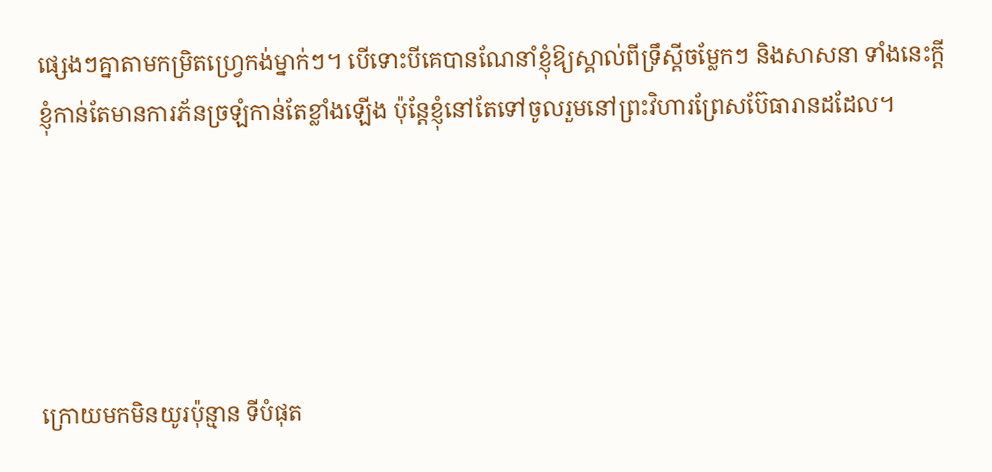ផ្សេងៗគ្នាតាមកម្រិតហ្រ្វេកង់ម្នាក់ៗ។ បើទោះបីគេបានណែនាំខ្ញុំឱ្យស្គាល់ពីទ្រឹស្តីចម្លែកៗ និងសាសនា ទាំងនេះក្តី ខ្ញុំកាន់តែមានការភ័នច្រឡំកាន់តែខ្លាំងឡើង ប៉ុន្តែខ្ញុំនៅតែទៅចូលរួមនៅព្រះវិហារព្រែសប៊ែធារានដដែល។





ក្រោយមកមិនយូរប៉ុន្មាន ទីបំផុត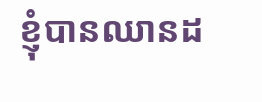ខ្ញុំបានឈានដ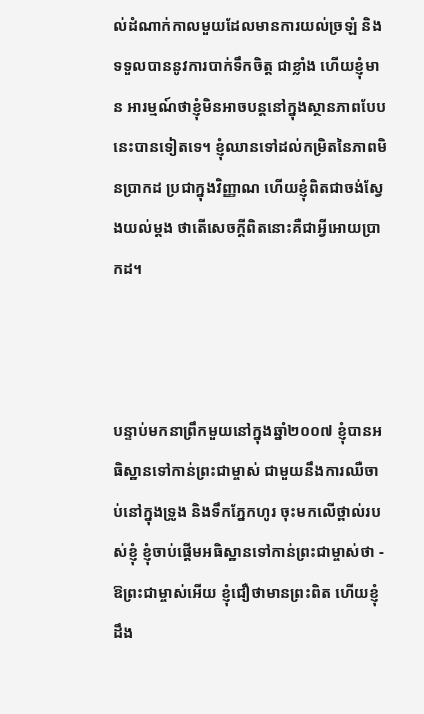ល់ដំណាក់កាលមួយដែលមានការយល់ច្រឡំ និងទទួលបាននូវការបាក់ទឹកចិត្ត ជាខ្លាំង ហើយខ្ញុំមាន អារម្មណ៍ថាខ្ញុំមិនអាចបន្តនៅក្នុងស្ថានភាពបែបនេះបានទៀតទេ។ ខ្ញុំឈានទៅដល់កម្រិតនៃភាពមិនប្រាកដ ប្រជាក្នុងវិញ្ញាណ ហើយខ្ញុំពិតជាចង់ស្វែងយល់ម្តង ថាតើសេចក្តីពិតនោះគឺជាអ្វីអោយប្រាកដ។



បន្ទាប់មកនាព្រឹកមួយនៅក្នុងឆ្នាំ២០០៧ ខ្ញុំបានអធិស្ឋានទៅកាន់ព្រះជាម្ចាស់ ជាមួយនឹងការឈឺចាប់នៅក្នុងទ្រូង និងទឹកភ្នែកហូរ ចុះមកលើថ្ពាល់របស់ខ្ញុំ ខ្ញុំចាប់ផ្តើមអធិស្ឋានទៅកាន់ព្រះជាម្ចាស់ថា - ឱព្រះជាម្ចាស់អើយ ខ្ញុំជឿថាមានព្រះពិត ហើយខ្ញុំដឹង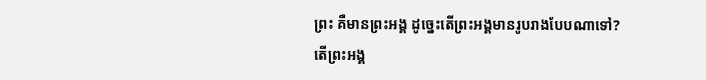ព្រះ គឺមានព្រះអង្គ ដូច្នេះតើព្រះអង្គមានរូបរាងបែបណាទៅ? តើព្រះអង្គ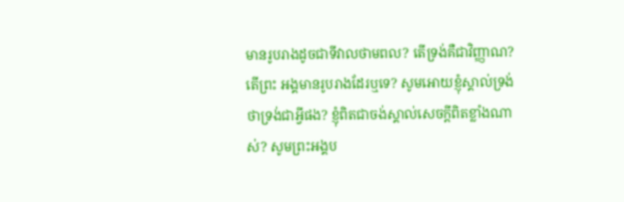មានរូបរាងដូចជាទីវាលថាមពល? តើទ្រង់គឺជាវិញ្ញាណ? តើព្រះ អង្គមានរូបរាងដែរឬទេ? សូមអោយខ្ញុំស្គាល់ទ្រង់ថាទ្រង់ជាអ្វីផង? ខ្ញុំពិតជាចង់ស្គាល់សេចក្តីពិតខ្លាំងណាស់? សូមព្រះអង្គប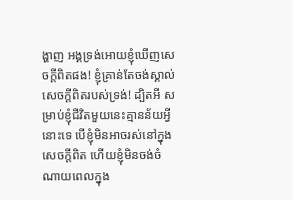ង្ហាញ អង្គទ្រង់អោយខ្ញុំឃើញសេចក្តីពិតផង! ខ្ញុំគ្រាន់តែចង់ស្គាល់សេចក្តីពិតរបស់ទ្រង់! ដ្បិតអី សម្រាប់ខ្ញុំជីវិតមួយនេះគ្មានន័យអ្វីនោះទេ បើខ្ញុំមិនអាចរស់នៅក្នុងសេចក្តីពិត ហើយខ្ញុំមិនចង់ចំណាយពេលក្នុង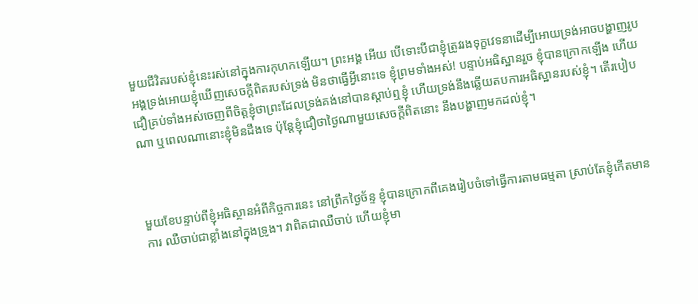មួយជីវិតរបស់ខ្ញុំនេះរស់នៅក្នុងការកុហកឡើយ។ ព្រះអង្គ អើយ បើទោះបីជាខ្ញុំត្រូវរងទុក្ខវេទនាដើម្បីអោយទ្រង់អាចបង្ហាញរូបអង្គទ្រង់អោយខ្ញុំឃើញសេចក្តីពិតរបស់ទ្រង់ មិនថាធ្វើអ្វីនោះទេ ខ្ញុំព្រមទាំងអស់! បន្ទាប់អធិស្ឋានរួច ខ្ញុំបានក្រោកឡើង ហើយជឿគ្រប់ទាំងអស់ចេញពីចិត្តខ្ញុំថាព្រះដែលទ្រង់គង់នៅបានស្តាប់ឮខ្ញុំ ហើយទ្រង់នឹងឆ្លើយតបការអធិស្ឋានរបស់ខ្ញុំ។ តើរបៀបណា ឬពេលណានោះខ្ញុំមិនដឹងទេ ប៉ុន្តែខ្ញុំជឿថាថ្ងៃណាមួយសេចក្តីពិតនោះ នឹងបង្ហាញមកដល់ខ្ញុំ។



មួយខែបន្ទាប់ពីខ្ញុំអធិស្ថានអំពីកិច្ចការនេះ នៅព្រឹកថ្ងៃច័ន្ទ ខ្ញុំបានក្រោកពីគេងរៀបចំទៅធ្វើការតាមធម្មតា ស្រាប់តែខ្ញុំកើតមានការ ឈឺចាប់ជាខ្លាំងនៅក្នុងទ្រូង។ វាពិតជាឈឺចាប់ ហើយខ្ញុំមា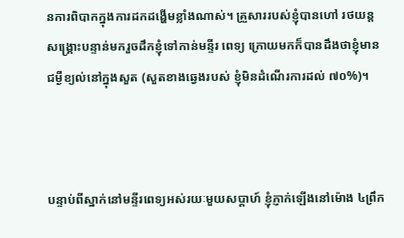នការពិបាកក្នុងការដកដង្ហើមខ្លាំងណាស់។ គ្រួសាររបស់ខ្ញុំបានហៅ រថយន្តសង្គ្រោះបន្ទាន់មករួចដឹកខ្ញុំទៅកាន់មន្ទីរ ពេទ្យ ក្រោយមកក៏បានដឹងថាខ្ញុំមានជម្ងឺខ្យល់នៅក្នុងសួត (សួតខាងឆ្វេងរបស់ ខ្ញុំមិនដំណើរការដល់ ៧០%)។



បន្ទាប់ពីស្នាក់នៅមន្ទីរពេទ្យអស់រយៈមួយសប្តាហ៍ ខ្ញុំភ្ញាក់ឡើងនៅម៉ោង ៤ព្រឹក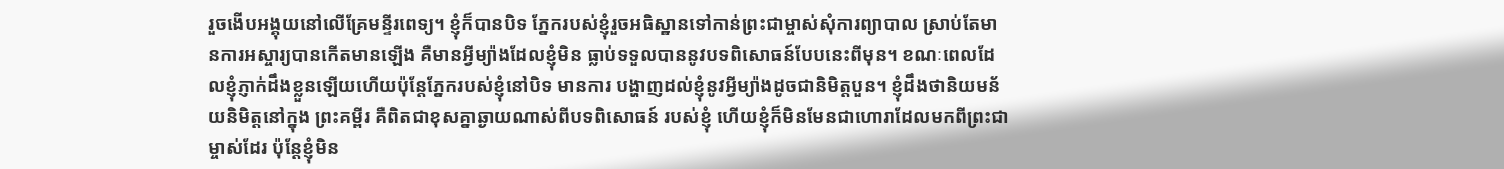រួចងើបអង្គុយនៅលើគ្រែមន្ទីរពេទ្យ។ ខ្ញុំក៏បានបិទ ភ្នែករបស់ខ្ញុំរួចអធិស្ឋានទៅកាន់ព្រះជាម្ចាស់សុំការព្យាបាល ស្រាប់តែមានការអស្ចារ្យបានកើតមានឡើង គឺមានអ្វីម្យ៉ាងដែលខ្ញុំមិន ធ្លាប់ទទួលបាននូវបទពិសោធន៍បែបនេះពីមុន។ ខណៈពេលដែលខ្ញុំភ្ញាក់ដឹងខ្លួនឡើយហើយប៉ុន្តែភ្នែករបស់ខ្ញុំនៅបិទ មានការ បង្ហាញដល់ខ្ញុំនូវអ្វីម្យ៉ាងដូចជានិមិត្តបួន។ ខ្ញុំដឹងថានិយមន័យនិមិត្តនៅក្នុង ព្រះគម្ពីរ គឺពិតជាខុសគ្នាឆ្ងាយណាស់ពីបទពិសោធន៍ របស់ខ្ញុំ ហើយខ្ញុំក៏មិនមែនជាហោរាដែលមកពីព្រះជាម្ចាស់ដែរ ប៉ុន្តែខ្ញុំមិន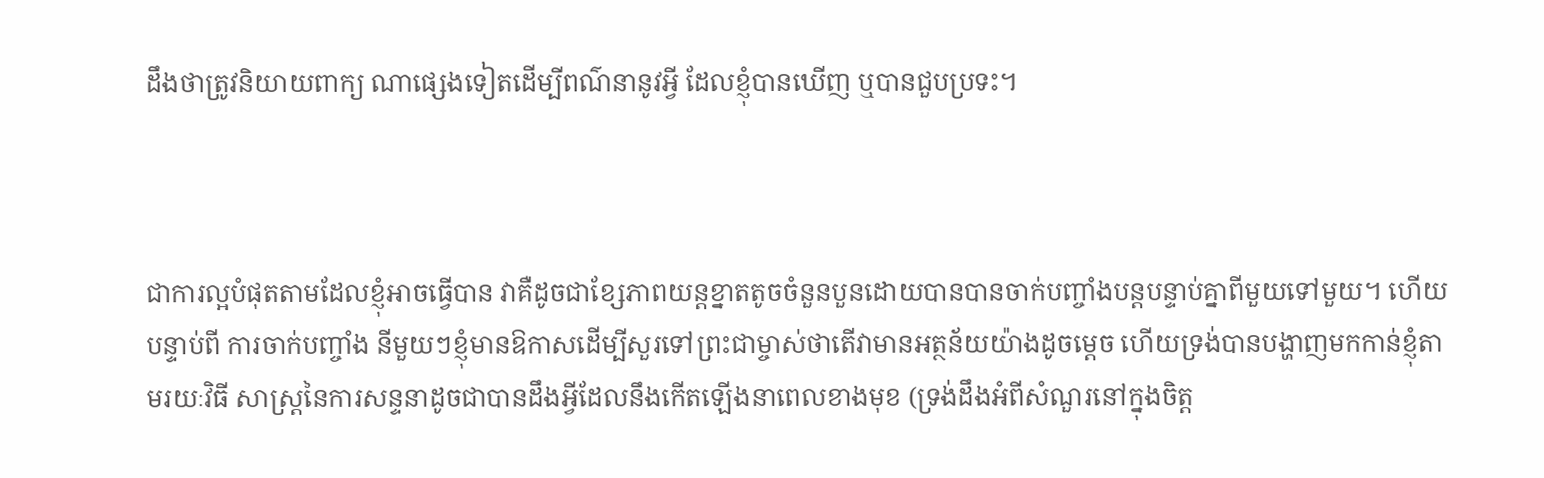ដឹងថាត្រូវនិយាយពាក្យ ណាផ្សេងទៀតដើម្បីពណ៌នានូវអ្វី ដែលខ្ញុំបានឃើញ ឬបានជួបប្រទះ។



ជាការល្អបំផុតតាមដែលខ្ញុំអាចធ្វើបាន វាគឺដូចជាខ្សែភាពយន្តខ្នាតតូចចំនួនបួនដោយបានបានចាក់បញ្ចាំងបន្តបន្ទាប់គ្នាពីមួយទៅមួយ។ ហើយបន្ទាប់ពី ការចាក់បញ្ចាំង នីមួយៗខ្ញុំមានឱកាសដើម្បីសួរទៅព្រះជាម្ចាស់ថាតើវាមានអត្ថន័យយ៉ាងដូចម្តេច ហើយទ្រង់បានបង្ហាញមកកាន់ខ្ញុំតាមរយៈវិធី សាស្ត្រនៃការសន្ទនាដូចជាបានដឹងអ្វីដែលនឹងកើតឡើងនាពេលខាងមុខ (ទ្រង់ដឹងអំពីសំណួរនៅក្នុងចិត្ត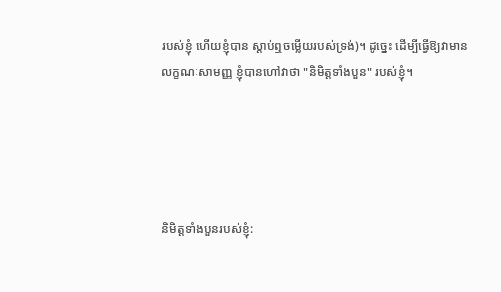របស់ខ្ញុំ ហើយខ្ញុំបាន ស្តាប់ឮចម្លើយរបស់ទ្រង់)។ ដូច្នេះ ដើម្បីធ្វើឱ្យវាមានលក្ខណៈសាមញ្ញ ខ្ញុំបានហៅវាថា "និមិត្តទាំងបួន" របស់ខ្ញុំ។





និមិត្តទាំងបួនរបស់ខ្ញុំ: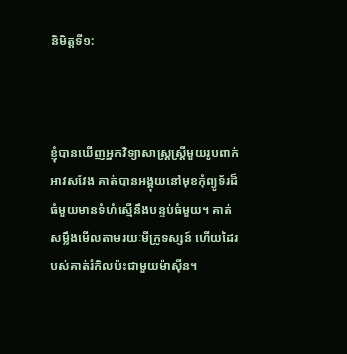និមិត្តទី១:



ខ្ញុំបានឃើញអ្នកវិទ្យាសាស្រ្តស្ត្រីមួយរូបពាក់អាវសវែង គាត់បានអង្គុយនៅមុខកុំព្យូទ័រដ៏ធំមួយមានទំហំស្មើនឹងបន្ទប់ធំមួយ។ គាត់  សម្លឹងមើលតាមរយៈមីក្រូទស្សន៍ ហើយដៃរបស់គាត់រំកិលប៉ះជាមួយម៉ាស៊ីន។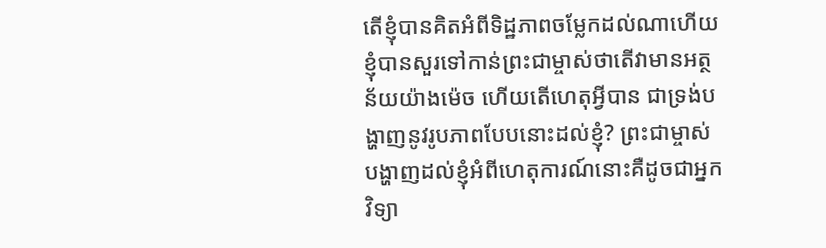តើខ្ញុំបានគិតអំពីទិដ្ឋភាពចម្លែកដល់ណាហើយ ខ្ញុំបានសួរទៅកាន់ព្រះជាម្ចាស់ថាតើវាមានអត្ថន័យយ៉ាងម៉េច ហើយតើហេតុអ្វីបាន ជាទ្រង់បង្ហាញនូវរូបភាពបែបនោះដល់ខ្ញុំ? ព្រះជាម្ចាស់បង្ហាញដល់ខ្ញុំអំពីហេតុការណ៍នោះគឺដូចជាអ្នកវិទ្យា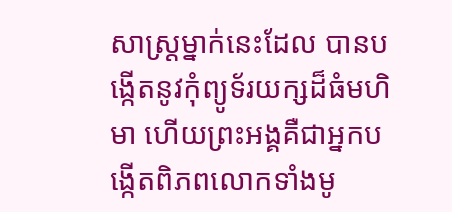សាស្ត្រម្នាក់នេះដែល បានបង្កើតនូវកុំព្យូទ័រយក្សដ៏ធំមហិមា ហើយព្រះអង្គគឺជាអ្នកបង្កើតពិភពលោកទាំងមូ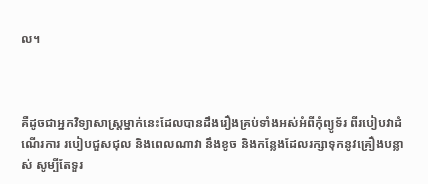ល។



គឺដូចជាអ្នកវិទ្យាសាស្ត្រម្នាក់នេះដែលបានដឹងរឿងគ្រប់ទាំងអស់អំពីកុំព្យូទ័រ ពីរបៀបវាដំណើរការ របៀបជួសជុល និងពេលណាវា នឹងខូច និងកន្លែងដែលរក្សាទុកនូវគ្រឿងបន្លាស់ សូម្បីតែទួរ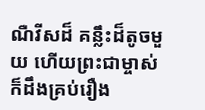ណឺវីសដ៏ គន្លឹះដ៏តូចមួយ ហើយព្រះជាម្ចាស់ក៏ដឹងគ្រប់រឿង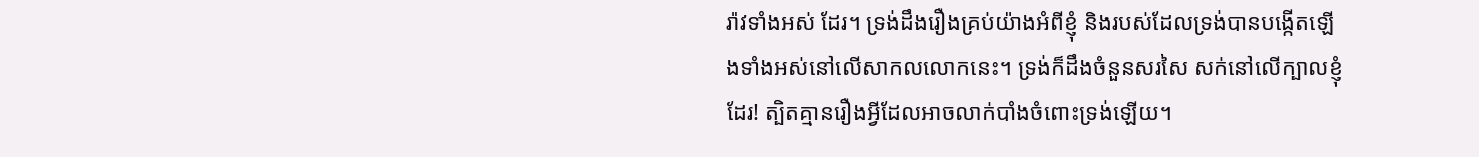រ៉ាវទាំងអស់ ដែរ។ ទ្រង់ដឹងរឿងគ្រប់យ៉ាងអំពីខ្ញុំ និងរបស់ដែលទ្រង់បានបង្កើតឡើងទាំងអស់នៅលើសាកលលោកនេះ។ ទ្រង់ក៏ដឹងចំនួនសរសៃ សក់នៅលើក្បាលខ្ញុំដែរ! ត្បិតគ្មានរឿងអ្វីដែលអាចលាក់បាំងចំពោះទ្រង់ឡើយ។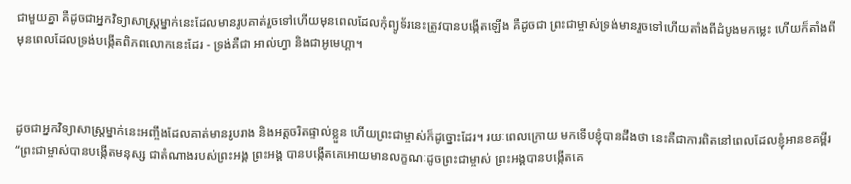ជាមួយគ្នា គឺដូចជាអ្នកវិទ្យាសាស្ត្រម្នាក់នេះដែលមានរូបគាត់រួចទៅហើយមុនពេលដែលកុំព្យូទ័រនេះត្រូវបានបង្កើតឡើង គឺដូចជា ព្រះជាម្ចាស់ទ្រង់មានរួចទៅហើយតាំងពីដំបូងមកម្លេះ ហើយក៏តាំងពីមុនពេលដែលទ្រង់បង្កើតពិភពលោកនេះដែរ - ទ្រង់គឺជា អាល់ហ្វា និងជាអូមេហ្គា។



ដូចជាអ្នកវិទ្យាសាស្ត្រម្នាក់នេះអញ្ចឹងដែលគាត់មានរូបរាង និងអត្តចរិតផ្ទាល់ខ្លួន ហើយព្រះជាម្ចាស់ក៏ដូច្នោះដែរ។ រយៈពេលក្រោយ មកទើបខ្ញុំបានដឹងថា នេះគឺជាការពិតនៅពេលដែលខ្ញុំអានខគម្ពីរ “ព្រះជាម្ចាស់បានបង្កើតមនុស្ស ជាតំណាងរបស់ព្រះអង្គ ព្រះអង្គ បានបង្កើតគេអោយមានលក្ខណៈដូចព្រះជាម្ចាស់ ព្រះអង្គបានបង្កើតគេ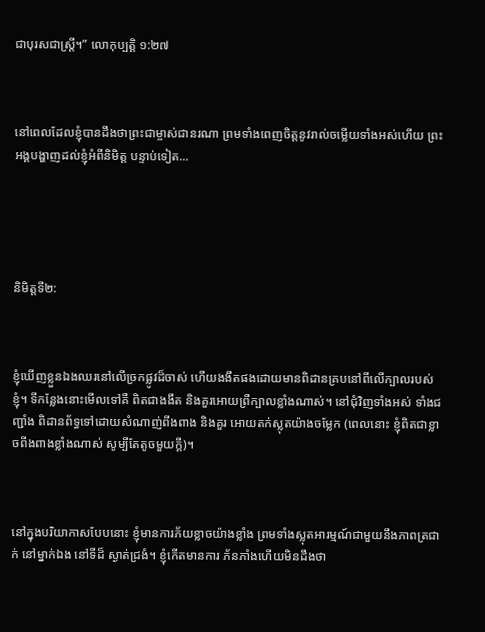ជាបុរសជាស្ត្រី។” លោកុប្បត្តិ ១:២៧



នៅពេលដែលខ្ញុំបានដឹងថាព្រះជាម្ចាស់ជានរណា ព្រមទាំងពេញចិត្តនូវរាល់ចម្លើយទាំងអស់ហើយ ព្រះអង្គបង្ហាញដល់ខ្ញុំអំពីនិមិត្ត បន្ទាប់ទៀត...





និមិត្តទី២:



ខ្ញុំឃើញខ្លួនឯងឈរនៅលើច្រកផ្លូវដ៏ចាស់ ហើយងងឹតផងដោយមានពិដានគ្របនៅពីលើក្បាលរបស់ខ្ញុំ។ ទីកន្លែងនោះមើលទៅគឺ ពិតជាងងឹត និងគួរអោយព្រឺក្បាលខ្លាំងណាស់។ នៅជុំវិញទាំងអស់ ទាំងជញ្ជាំង ពិដានព័ទ្ធទៅដោយសំណាញ់ពីងពាង និងគួរ អោយតក់ស្លុតយ៉ាងចម្លែក (ពេលនោះ ខ្ញុំពិតជាខ្លាចពីងពាងខ្លាំងណាស់ សូម្បីតែតូចមួយក្តី)។



នៅក្នុងបរិយាកាសបែបនោះ ខ្ញុំមានការភ័យខ្លាចយ៉ាងខ្លាំង ព្រមទាំងស្លុតអារម្មណ៍ជាមួយនឹងភាពត្រជាក់ នៅម្នាក់ឯង នៅទីដ៏ ស្ងាត់ជ្រងំ។ ខ្ញុំកើតមានការ ភ័នភាំងហើយមិនដឹងថា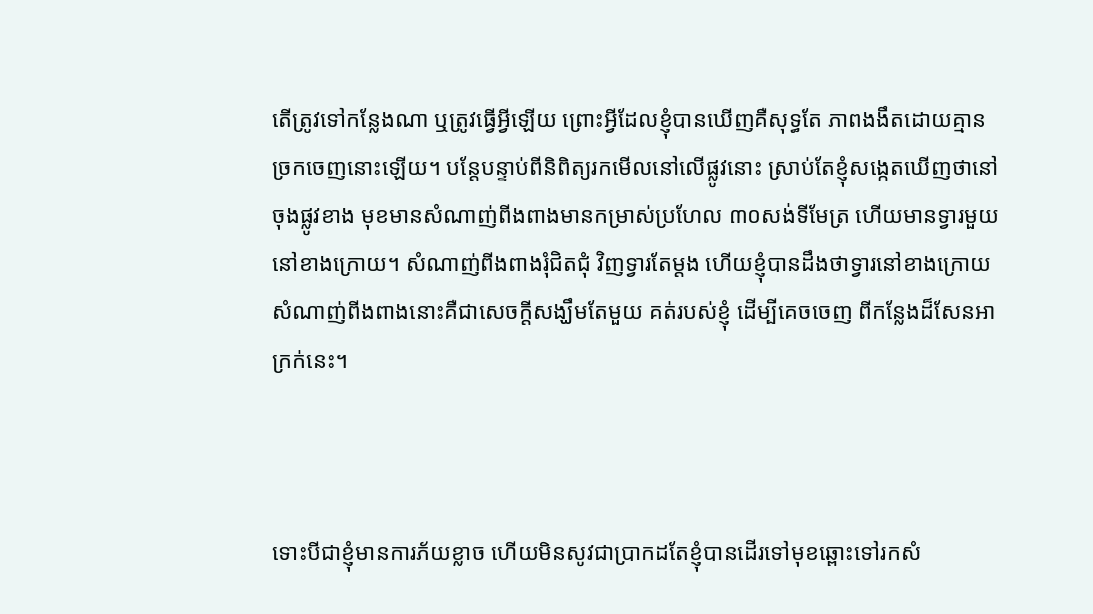តើត្រូវទៅកន្លែងណា ឬត្រូវធ្វើអ្វីឡើយ ព្រោះអ្វីដែលខ្ញុំបានឃើញគឺសុទ្ធតែ ភាពងងឹតដោយគ្មានច្រកចេញនោះឡើយ។ បន្តែបន្ទាប់ពីនិពិត្យរកមើលនៅលើផ្លូវនោះ ស្រាប់តែខ្ញុំសង្កេតឃើញថានៅចុងផ្លូវខាង មុខមានសំណាញ់ពីងពាងមានកម្រាស់ប្រហែល ៣០សង់ទីមែត្រ ហើយមានទ្វារមួយនៅខាងក្រោយ។ សំណាញ់ពីងពាងរុំជិតជុំ វិញទ្វារតែម្តង ហើយខ្ញុំបានដឹងថាទ្វារនៅខាងក្រោយសំណាញ់ពីងពាងនោះគឺជាសេចក្តីសង្ឃឹមតែមួយ គត់របស់ខ្ញុំ ដើម្បីគេចចេញ ពីកន្លែងដ៏សែនអាក្រក់នេះ។



ទោះបីជាខ្ញុំមានការភ័យខ្លាច ហើយមិនសូវជាប្រាកដតែខ្ញុំបានដើរទៅមុខឆ្ពោះទៅរកសំ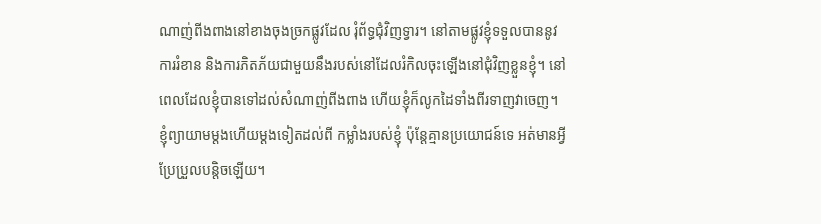ណាញ់ពីងពាងនៅខាងចុងច្រកផ្លូវដែល រុំព័ទ្ធជុំវិញទ្វារ។ នៅតាមផ្លូវខ្ញុំទទួលបាននូវការរំខាន និងការភិតភ័យជាមួយនឹងរបស់នៅដែលរំកិលចុះឡើងនៅជុំវិញខ្លួនខ្ញុំ។ នៅពេលដែលខ្ញុំបានទៅដល់សំណាញ់ពីងពាង ហើយខ្ញុំក៏លូកដៃទាំងពីរទាញវាចេញ។ ខ្ញុំព្យាយាមម្តងហើយម្តងទៀតដល់ពី កម្លាំងរបស់ខ្ញុំ ប៉ុន្តែគ្មានប្រយោជន៍ទេ អត់មានអ្វីប្រែប្រួលបន្តិចឡើយ។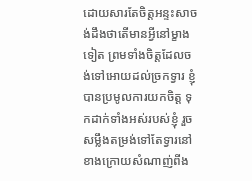ដោយសារតែចិត្តអន្ទះសាចង់ដឹងថាតើមានអ្វីនៅម្ខាងទៀត ព្រមទាំងចិត្តដែលចង់ទៅអោយដល់ច្រកទ្វារ ខ្ញុំបានប្រមូលការយកចិត្ត ទុកដាក់ទាំងអស់របស់ខ្ញុំ រួចសម្លឹងតម្រង់ទៅតែទ្វារនៅខាងក្រោយសំណាញ់ពីង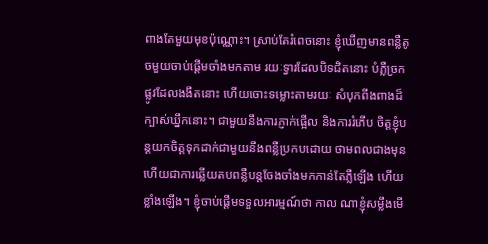ពាងតែមួយមុខប៉ុណ្ណោះ។ ស្រាប់តែរំពេចនោះ ខ្ញុំឃើញមានពន្លឺតូចមួយចាប់ផ្តើមចាំងមកតាម រយៈទ្វារដែលបិទជិតនោះ បំភ្លឺច្រកផ្លូវដែលងងឹតនោះ ហើយចោះទម្លោះតាមរយៈ សំបុកពីងពាងដ៏ក្បាស់ឃ្នឹកនោះ។ ជាមួយនឹងការភ្ញាក់ផ្អើល និងការរំភើប ចិត្តខ្ញុំបន្តយកចិត្តទុកដាក់ជាមួយនឹងពន្លឺប្រកបដោយ ថាមពលជាងមុន ហើយជាការឆ្លើយតបពន្លឺបន្តចែងចាំងមកកាន់តែភ្លឺឡើង ហើយខ្លាំងឡើង។ ខ្ញុំចាប់ផ្តើមទទួលអារម្មណ៍ថា កាល ណាខ្ញុំសម្លឹងមើ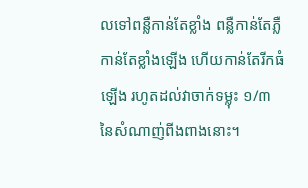លទៅពន្លឺកាន់តែខ្លាំង ពន្លឺកាន់តែភ្លឺកាន់តែខ្លាំងឡើង ហើយកាន់តែរីកធំឡើង រហូតដល់វាចាក់ទម្លុះ ១/៣ នៃសំណាញ់ពីងពាងនោះ។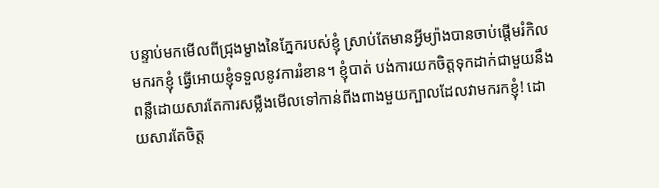បន្ទាប់មកមើលពីជ្រុងម្ខាងនៃភ្នែករបស់ខ្ញុំ ស្រាប់តែមានអ្វីម្យ៉ាងបានចាប់ផ្តើមរំកិលមករកខ្ញុំ ធ្វើអោយខ្ញុំទទួលនូវការរំខាន។ ខ្ញុំបាត់ បង់ការយកចិត្តទុកដាក់ជាមួយនឹងពន្លឺដោយសារតែការសម្លឺងមើលទៅកាន់ពីងពាងមួយក្បាលដែលវាមករកខ្ញុំ! ដោយសារតែចិត្ត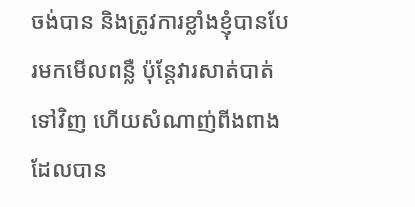ចង់បាន និងត្រូវការខ្លាំងខ្ញុំបានបែរមកមើលពន្លឺ ប៉ុន្តែវារសាត់បាត់ទៅវិញ ហើយសំណាញ់ពីងពាងដែលបាន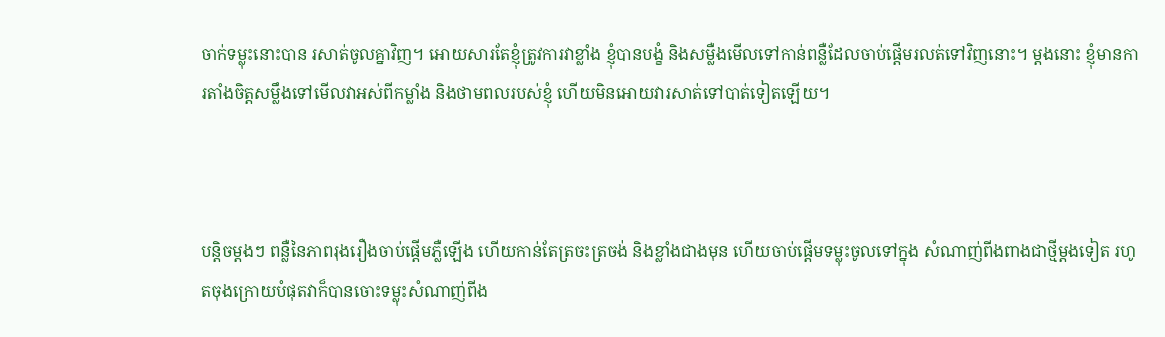ចាក់ទម្លុះនោះបាន រសាត់ចូលគ្នាវិញ។ អោយសារតែខ្ញុំត្រូវការវាខ្លាំង ខ្ញុំបានបង្ខំ និងសម្លឺងមើលទៅកាន់ពន្លឺដែលចាប់ផ្តើមរលត់ទៅវិញនោះ។ ម្តងនោះ ខ្ញុំមានការតាំងចិត្តសម្លឹងទៅមើលវាអស់ពីកម្លាំង និងថាមពលរបស់ខ្ញុំ ហើយមិនអោយវារសាត់ទៅបាត់ទៀតឡើយ។



បន្តិចម្តងៗ ពន្លឺនៃភាពរុងរឿងចាប់ផ្តើមភ្លឺឡើង ហើយកាន់តែត្រចះត្រចង់ និងខ្លាំងជាងមុន ហើយចាប់ផ្តើមទម្លុះចូលទៅក្នុង សំណាញ់ពីងពាងជាថ្មីម្តងទៀត រហូតចុងក្រោយបំផុតវាក៏បានចោះទម្លុះសំណាញ់ពីង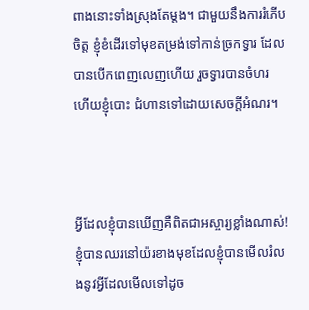ពាងនោះទាំងស្រុងតែម្តង។ ជាមួយនឹងការរំភើបចិត្ត ខ្ញុំខំដើរទៅមុខតម្រង់ទៅកាន់ច្រកទ្វារ ដែលបានបើកពេញលេញហើយ រួចទ្វារបានចំហរ ហើយខ្ញុំបោះ ជំហានទៅដោយសេចក្តីអំណរ។



អ្វីដែលខ្ញុំបានឃើញគឺពិតជាអស្ចារ្យខ្លាំងណាស់! ខ្ញុំបានឈរនៅយ៉រខាងមុខដែលខ្ញុំបានមើលរំលងនូវអ្វីដែលមើលទៅដូច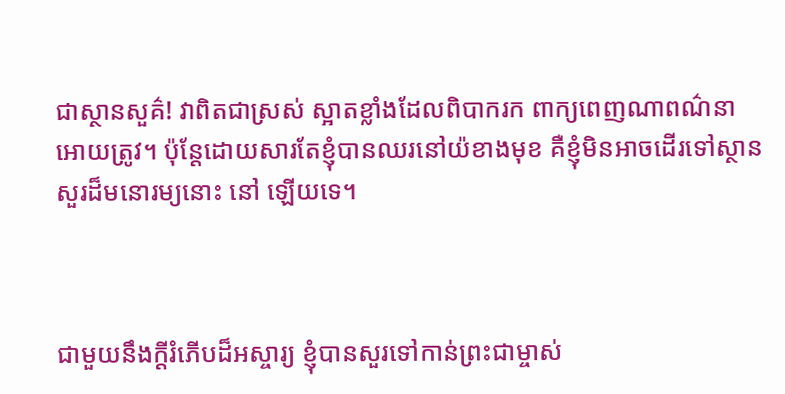ជាស្ថានសួគ៌! វាពិតជាស្រស់ ស្អាតខ្លាំងដែលពិបាករក ពាក្យពេញណាពណ៌នាអោយត្រូវ។ ប៉ុន្តែដោយសារតែខ្ញុំបានឈរនៅយ៉ខាងមុខ គឺខ្ញុំមិនអាចដើរទៅស្ថានសួរដ៏មនោរម្យនោះ នៅ ឡើយទេ។



ជាមួយនឹងក្តីរំភើបដ៏អស្ចារ្យ ខ្ញុំបានសួរទៅកាន់ព្រះជាម្ចាស់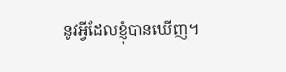នូវអ្វីដែលខ្ញុំបានឃើញ។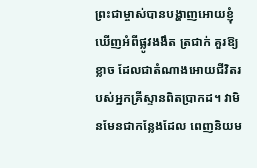ព្រះជាម្ចាស់បានបង្ហាញអោយខ្ញុំឃើញអំពីផ្លូវងងឹត ត្រជាក់ គួរឱ្យខ្លាច ដែលជាតំណាងអោយជីវិតរបស់អ្នកគ្រីស្ទានពិតប្រាកដ។ វាមិនមែនជាកន្លែងដែល ពេញនិយម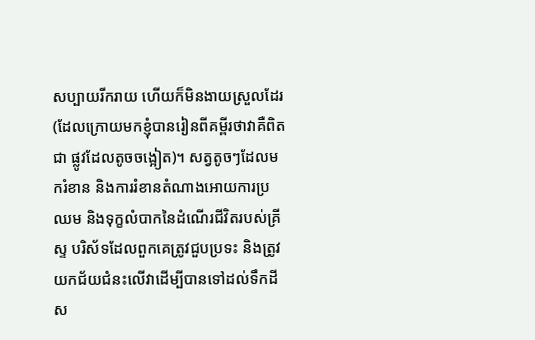សប្បាយរីករាយ ហើយក៏មិនងាយស្រួលដែរ (ដែលក្រោយមកខ្ញុំបានរៀនពីគម្ពីរថាវាគឺពិតជា ផ្លូវដែលតូចចង្អៀត)។ សត្វតូចៗដែលមករំខាន និងការរំខានតំណាងអោយការប្រឈម និងទុក្ខលំបាកនៃដំណើរជីវិតរបស់គ្រីស្ទ បរិស័ទដែលពួកគេត្រូវជួបប្រទះ និងត្រូវយកជ័យជំនះលើវាដើម្បីបានទៅដល់ទឹកដីស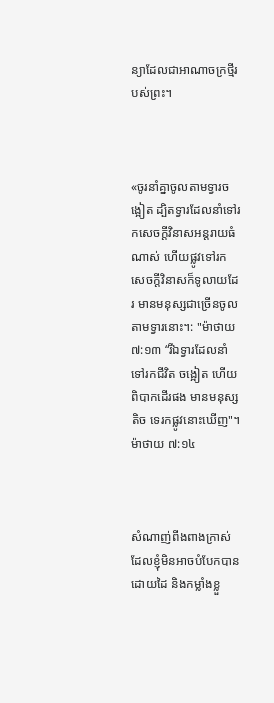ន្យាដែលជាអាណាចក្រថ្មីរបស់ព្រះ។



«ចូរនាំគ្នាចូលតាមទ្វារចង្អៀត ដ្បិតទ្វារដែលនាំទៅរកសេចក្តីវិនាសអន្តរាយធំណាស់ ហើយផ្លូវទៅរកសេចក្តីវិនាសក៏ទូលាយដែរ មានមនុស្សជាច្រើនចូល តាមទ្វារនោះ។: "ម៉ាថាយ ៧:១៣ “រីឯទ្វារដែលនាំទៅរកជីវិត ចង្អៀត ហើយពិបាកដើរផង មានមនុស្សតិច ទេរកផ្លូវនោះឃើញ"។ ម៉ាថាយ ៧:១៤



សំណាញ់ពីងពាងក្រាស់ដែលខ្ញុំមិនអាចបំបែកបានដោយដៃ និងកម្លាំងខ្លួ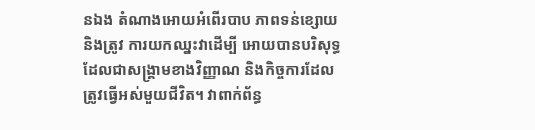នឯង តំណាងអោយអំពើរបាប ភាពទន់ខ្សោយ និងត្រូវ ការយកឈ្នះវាដើម្បី អោយបានបរិសុទ្ធ ដែលជាសង្រ្គាមខាងវិញ្ញាណ និងកិច្ចការដែលត្រូវធ្វើអស់មួយជីវិត។ វាពាក់ព័ន្ធ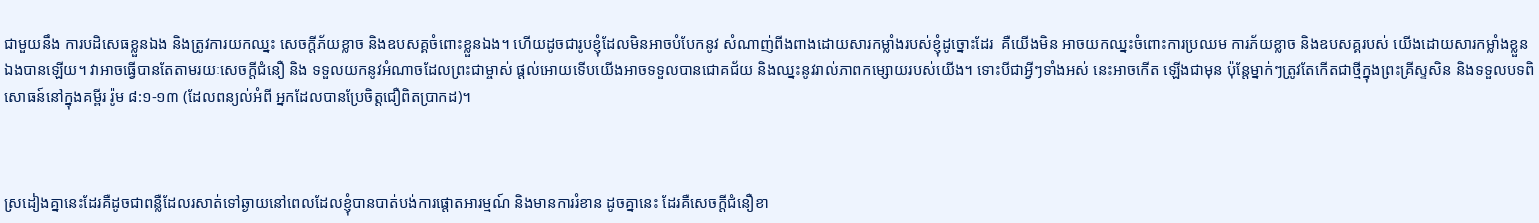ជាមួយនឹង ការបដិសេធខ្លួនឯង និងត្រូវការយកឈ្នះ សេចក្តីភ័យខ្លាច និងឧបសគ្គចំពោះខ្លួនឯង។ ហើយដូចជារូបខ្ញុំដែលមិនអាចបំបែកនូវ សំណាញ់ពីងពាងដោយសារកម្លាំងរបស់ខ្ញុំដូច្នោះដែរ  គឺយើងមិន អាចយកឈ្នះចំពោះការប្រឈម ការភ័យខ្លាច និងឧបសគ្គរបស់ យើងដោយសារកម្លាំងខ្លួនឯងបានឡើយ។ វាអាចធ្វើបានតែតាមរយៈសេចក្តីជំនឿ និង ទទួលយកនូវអំណាចដែលព្រះជាម្ចាស់ ផ្តល់អោយទើបយើងអាចទទួលបានជោគជ័យ និងឈ្នះនូវរាល់ភាពកម្សោយរបស់យើង។ ទោះបីជាអ្វីៗទាំងអស់ នេះអាចកើត ឡើងជាមុន ប៉ុន្តែម្នាក់ៗត្រូវតែកើតជាថ្មីក្នុងព្រះគ្រីស្ទសិន និងទទួលបទពិសោធន៍នៅក្នុងគម្ពីរ រ៉ូម ៨:១-១៣ (ដែលពន្យល់អំពី អ្នកដែលបានប្រែចិត្តជឿពិតប្រាកដ)។



ស្រដៀងគ្នានេះដែរគឺដូចជាពន្លឺដែលរសាត់ទៅឆ្ងាយនៅពេលដែលខ្ញុំបានបាត់បង់ការផ្តោតអារម្មណ៍ និងមានការរំខាន ដូចគ្នានេះ ដែរគឺសេចក្តីជំនឿខា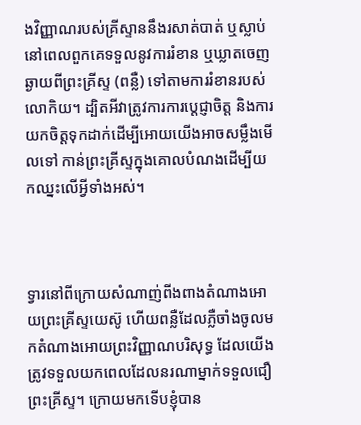ងវិញ្ញាណរបស់គ្រីស្ទាននឹងរសាត់បាត់ ឬស្លាប់នៅពេលពួកគេទទួលនូវការរំខាន ឬឃ្លាតចេញឆ្ងាយពីព្រះគ្រីស្ទ (ពន្លឺ) ទៅតាមការរំខានរបស់លោកិយ។ ដ្បិតអីវាត្រូវការការប្តេជ្ញាចិត្ត និងការយកចិត្តទុកដាក់ដើម្បីអោយយើងអាចសម្លឹងមើលទៅ កាន់ព្រះគ្រីស្ទក្នុងគោលបំណងដើម្បីយកឈ្នះលើអ្វីទាំងអស់។



ទ្វារនៅពីក្រោយសំណាញ់ពីងពាងតំណាងអោយព្រះគ្រីស្ទយេស៊ូ ហើយពន្លឺដែលភ្លឺចាំងចូលមកតំណាងអោយព្រះវិញ្ញាណបរិសុទ្ធ ដែលយើងត្រូវទទួលយកពេលដែលនរណាម្នាក់ទទួលជឿព្រះគ្រីស្ទ។ ក្រោយមកទើបខ្ញុំបាន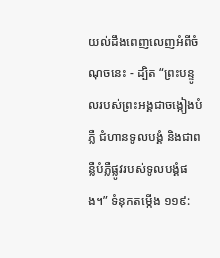យល់ដឹងពេញលេញអំពីចំណុចនេះ - ដ្បិត “ព្រះបន្ទូលរបស់ព្រះអង្គជាចង្កៀងបំភ្លឺ ជំហានទូលបង្គំ និងជាពន្លឺបំភ្លឺផ្លូវរបស់ទូលបង្គំផង។” ទំនុកតម្កើង ១១៩: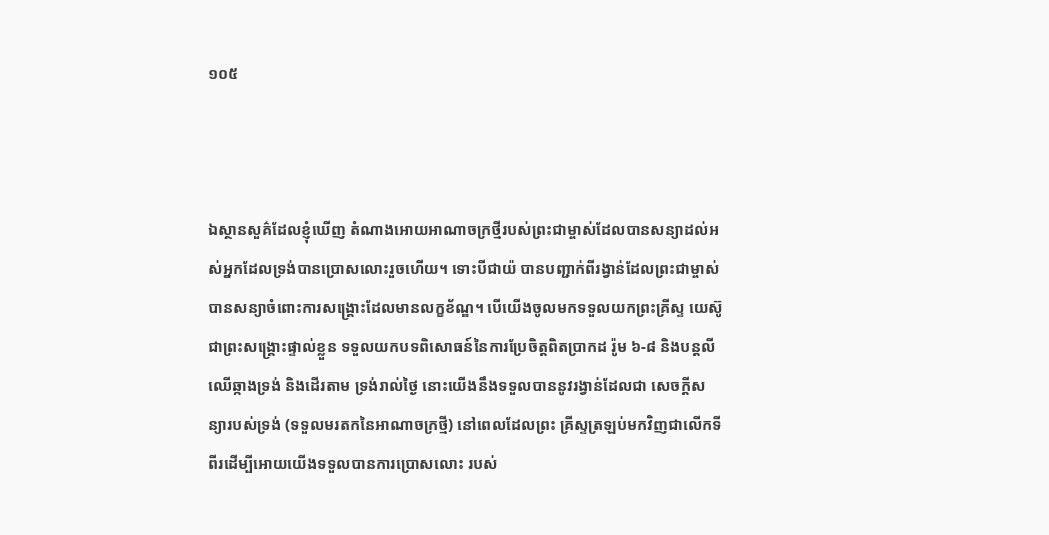១០៥



ឯស្ថានសួគ៌ដែលខ្ញុំឃើញ តំណាងអោយអាណាចក្រថ្មីរបស់ព្រះជាម្ចាស់ដែលបានសន្យាដល់អស់អ្នកដែលទ្រង់បានប្រោសលោះរួចហើយ។ ទោះបីជាយ៉ បានបញ្ជាក់ពីរង្វាន់ដែលព្រះជាម្ចាស់បានសន្យាចំពោះការសង្គ្រោះដែលមានលក្ខខ័ណ្ឌ។ បើយើងចូលមកទទួលយកព្រះគ្រីស្ទ យេស៊ូជាព្រះសង្គ្រោះផ្ទាល់ខ្លួន ទទួលយកបទពិសោធន៍នៃការប្រែចិត្តពិតប្រាកដ រ៉ូម ៦-៨ និងបន្តលីឈើឆ្កាងទ្រង់ និងដើរតាម ទ្រង់រាល់ថ្ងៃ នោះយើងនឹងទទួលបាននូវរង្វាន់ដែលជា សេចក្តីសន្យារបស់ទ្រង់ (ទទួលមរតកនៃអាណាចក្រថ្មី) នៅពេលដែលព្រះ គ្រីស្ទត្រឡប់មកវិញជាលើកទីពីរដើម្បីអោយយើងទទួលបានការប្រោសលោះ របស់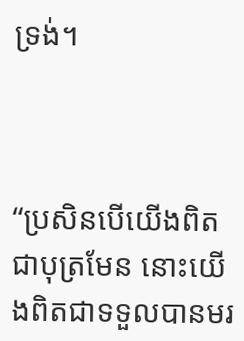ទ្រង់។



“ប្រសិនបើយើងពិតជាបុត្រមែន នោះយើងពិតជាទទួលបានមរ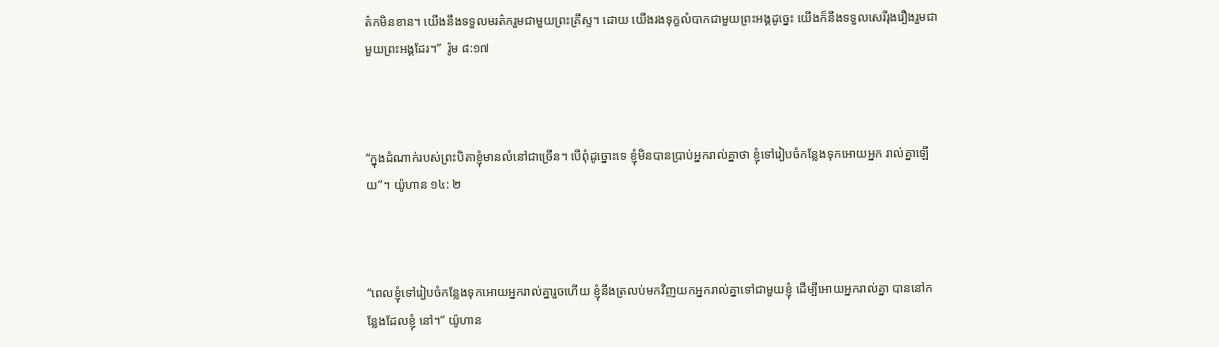ត៌កមិនខាន។ យើងនឹងទទួលមរត៌ករួមជាមួយព្រះគ្រីស្ទ។ ដោយ យើងរងទុក្ខលំបាកជាមួយព្រះអង្គដូច្នេះ យើងក៏នឹងទទួលសេរីរុងរឿងរួមជាមួយព្រះអង្គដែរ។”  រ៉ូម ៨:១៧



“ក្នុងដំណាក់របស់ព្រះបិតាខ្ញុំមានលំនៅជាច្រើន។ បើពុំដូច្នោះទេ ខ្ញុំមិនបានប្រាប់អ្នករាល់គ្នាថា ខ្ញុំទៅរៀបចំកន្លែងទុកអោយអ្នក រាល់គ្នាឡើយ”។ យ៉ូហាន ១៤: ២



“ពេលខ្ញុំទៅរៀបចំកន្លែងទុកអោយអ្នករាល់គ្នារួចហើយ ខ្ញុំនឹងត្រលប់មកវិញយកអ្នករាល់គ្នាទៅជាមួយខ្ញុំ ដើម្បីអោយអ្នករាល់គ្នា បាននៅកន្លែងដែលខ្ញុំ នៅ។” យ៉ូហាន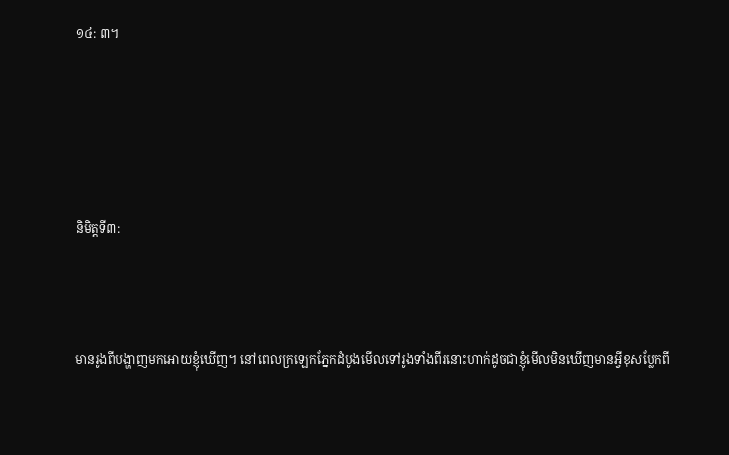១៤: ៣។





និមិត្តទី៣:



មានរូងពីបង្ហាញមកអោយខ្ញុំឃើញ។ នៅពេលក្រឡេកភ្នែកដំបូងមើលទៅរូងទាំងពីរនោះហាក់ដូចជាខ្ញុំមើលមិនឃើញមានអ្វីខុសប្លែកពី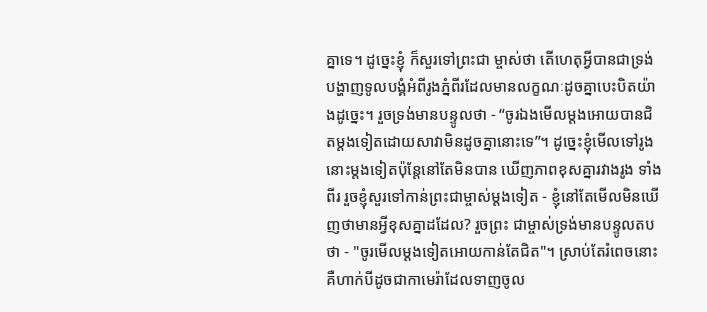គ្នាទេ។ ដូច្នេះខ្ញុំ ក៏សួរទៅព្រះជា ម្ចាស់ថា តើហេតុអ្វីបានជាទ្រង់បង្ហាញទូលបង្គំអំពីរូងភ្នំពីរដែលមានលក្ខណៈដូចគ្នាបេះបិតយ៉ាងដូច្នេះ។ រួចទ្រង់មានបន្ទូលថា - “ចូរឯងមើលម្តងអោយបានជិតម្តងទៀតដោយសាវាមិនដូចគ្នានោះទេ”។ ដូច្នេះខ្ញុំមើលទៅរូងនោះម្តងទៀតប៉ុន្តែនៅតែមិនបាន ឃើញភាពខុសគ្នារវាងរូង ទាំងពីរ រួចខ្ញុំសួរទៅកាន់ព្រះជាម្ចាស់ម្តងទៀត - ខ្ញុំនៅតែមើលមិនឃើញថាមានអ្វីខុសគ្នាដដែល? រួចព្រះ ជាម្ចាស់ទ្រង់មានបន្ទូលតបថា - "ចូរមើលម្តងទៀតអោយកាន់តែជិត"។ ស្រាប់តែរំពេចនោះគឺហាក់បីដូចជាកាមេរ៉ាដែលទាញចូល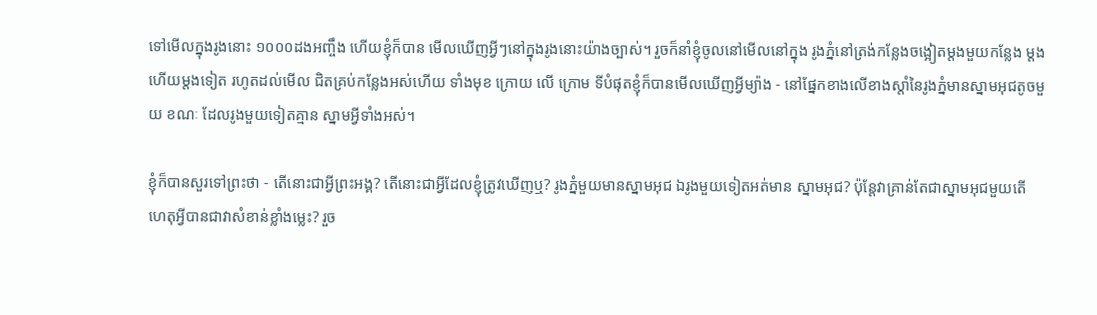ទៅមើលក្នុងរូងនោះ ១០០០ដងអញ្ចឹង ហើយខ្ញុំក៏បាន មើលឃើញអ្វីៗនៅក្នុងរូងនោះយ៉ាងច្បាស់។ រួចក៏នាំខ្ញុំចូលនៅមើលនៅក្នុង រូងភ្នំនៅត្រង់កន្លែងចង្អៀតម្តងមួយកន្លែង ម្តងហើយម្តងទៀត រហូតដល់មើល ជិតគ្រប់កន្លែងអស់ហើយ ទាំងមុខ ក្រោយ លើ ក្រោម ទីបំផុតខ្ញុំក៏បានមើលឃើញអ្វីម្យ៉ាង - នៅផ្នែកខាងលើខាងស្តាំនៃរូងភ្នំមានស្នាមអុជតូចមួយ ខណៈ ដែលរូងមួយទៀតគ្មាន ស្នាមអ្វីទាំងអស់។

ខ្ញុំក៏បានសួរទៅព្រះថា - តើនោះជាអ្វីព្រះអង្គ? តើនោះជាអ្វីដែលខ្ញុំត្រូវឃើញឬ? រូងភ្នំមួយមានស្នាមអុជ ឯរូងមួយទៀតអត់មាន ស្នាមអុជ? ប៉ុន្តែវាគ្រាន់តែជាស្នាមអុជមួយតើ ហេតុអ្វីបានជាវាសំខាន់ខ្លាំងម្លេះ? រួច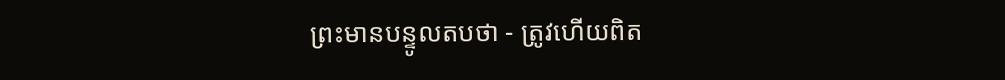ព្រះមានបន្ទូលតបថា - ត្រូវហើយពិត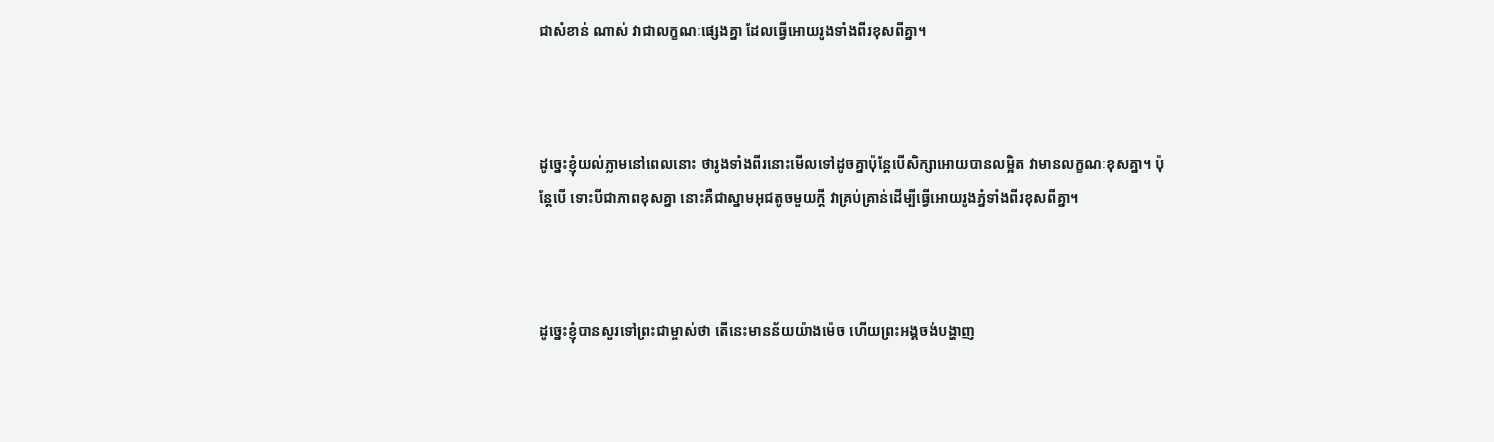ជាសំខាន់ ណាស់ វាជាលក្ខណៈផ្សេងគ្នា ដែលធ្វើអោយរូងទាំងពីរខុសពីគ្នា។



ដូច្នេះខ្ញុំយល់ភ្លាមនៅពេលនោះ ថារូងទាំងពីរនោះមើលទៅដូចគ្នាប៉ុន្តែបើសិក្សាអោយបានលម្អិត វាមានលក្ខណៈខុសគ្នា។ ប៉ុន្តែបើ ទោះបីជាភាពខុសគ្នា នោះគឺជាស្នាមអុជតូចមួយក្តី វាគ្រប់គ្រាន់ដើម្បីធ្វើអោយរូងភ្នំទាំងពីរខុសពីគ្នា។



ដូច្នេះខ្ញុំបានសួរទៅព្រះជាម្ចាស់ថា តើនេះមានន័យយ៉ាងម៉េច ហើយព្រះអង្គចង់បង្ហាញ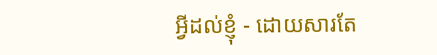អ្វីដល់ខ្ញុំ - ដោយសារតែ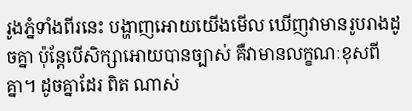រូងភ្នំទាំងពីរនេះ បង្ហាញអោយយើងមើល ឃើញវាមានរូបរាងដូចគ្នា ប៉ុន្តែបើសិក្សាអោយបានច្បាស់ គឺវាមានលក្ខណៈខុសពីគ្នា។ ដូចគ្នាដែរ ពិត ណាស់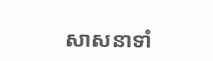សាសនាទាំ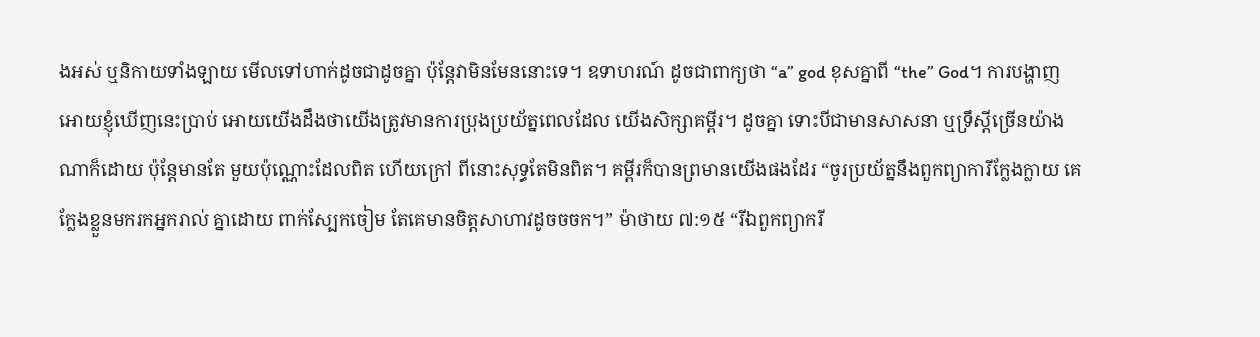ងអស់ ឬនិកាយទាំងឡាយ មើលទៅហាក់ដូចជាដូចគ្នា ប៉ុន្តែវាមិនមែននោះទេ។ ឧទាហរណ៍ ដូចជាពាក្យថា “a” god ខុសគ្នាពី “the” God។ ការបង្ហាញអោយខ្ញុំឃើញនេះប្រាប់ អោយយើងដឹងថាយើងត្រូវមានការប្រុងប្រយ័ត្នពេលដែល យើងសិក្សាគម្ពីរ។ ដូចគ្នា ទោះបីជាមានសាសនា ឬទ្រឹស្តីច្រើនយ៉ាងណាក៏ដោយ ប៉ុន្តែមានតែ មួយប៉ុណ្ណោះដែលពិត ហើយក្រៅ ពីនោះសុទ្ធតែមិនពិត។ គម្ពីរក៏បានព្រមានយើងផងដែរ “ចូរប្រយ័ត្ននឹងពួកព្យាការីក្លែងក្លាយ គេក្លែងខ្លួនមករកអ្នករាល់ គ្នាដោយ ពាក់ស្បែកចៀម តែគេមានចិត្តសាហាវដូចចចក។” ម៉ាថាយ ៧:១៥ “រីឯពួកព្យាករី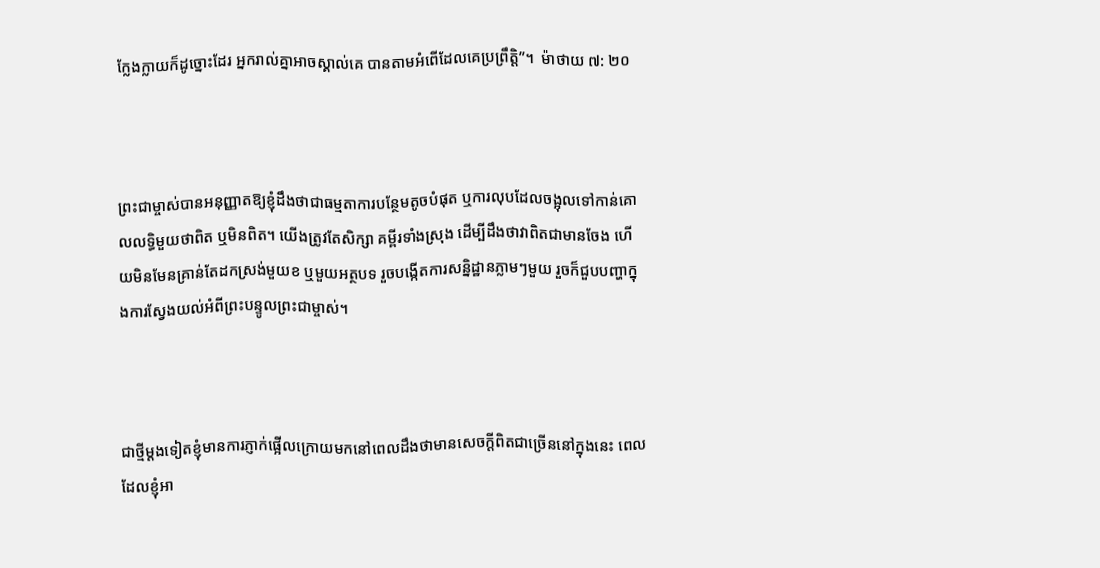ក្លែងក្លាយក៏ដូច្នោះដែរ អ្នករាល់គ្នាអាចស្គាល់គេ បានតាមអំពើដែលគេប្រព្រឹត្តិ”។  ម៉ាថាយ ៧: ២០



ព្រះជាម្ចាស់បានអនុញ្ញាតឱ្យខ្ញុំដឹងថាជាធម្មតាការបន្ថែមតូចបំផុត ឬការលុបដែលចង្អុលទៅកាន់គោលលទ្ធិមួយថាពិត ឬមិនពិត។ យើងត្រូវតែសិក្សា គម្ពីរទាំងស្រុង ដើម្បីដឹងថាវាពិតជាមានចែង ហើយមិនមែនគ្រាន់តែដកស្រង់មួយខ ឬមួយអត្ថបទ រួចបង្កើតការសន្និដ្ឋានភ្លាមៗមួយ រួចក៏ជួបបញ្ហាក្នុងការស្វែងយល់អំពីព្រះបន្ទូលព្រះជាម្ចាស់។



ជាថ្មីម្តងទៀតខ្ញុំមានការភ្ញាក់ផ្អើលក្រោយមកនៅពេលដឹងថាមានសេចក្តីពិតជាច្រើននៅក្នុងនេះ ពេលដែលខ្ញុំអា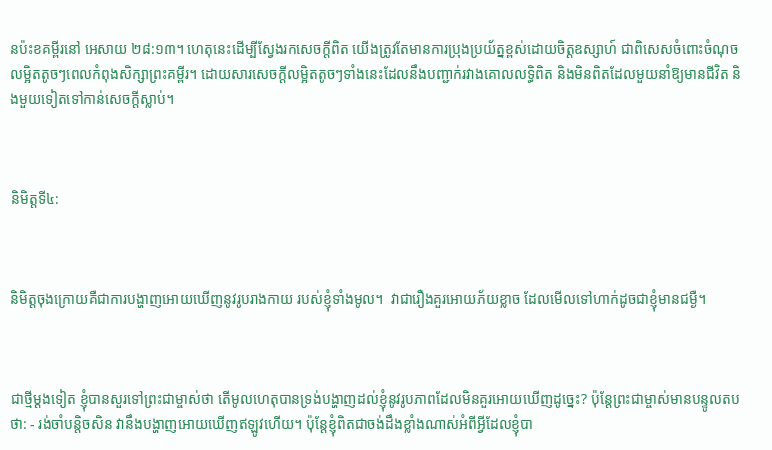នប៉ះខគម្ពីរនៅ អេសាយ ២៨:១៣។ ហេតុនេះដើម្បីស្វែងរកសេចក្តីពិត យើងត្រូវតែមានការប្រុងប្រយ័ត្នខ្ពស់ដោយចិត្តឧស្សាហ៍ ជាពិសេសចំពោះចំណុចលម្អិតតូចៗពេលកំពុងសិក្សាព្រះគម្ពីរ។ ដោយសារសេចក្ដីលម្អិតតូចៗទាំងនេះដែលនឹងបញ្ជាក់រវាងគោលលទ្ធិពិត និងមិនពិតដែលមួយនាំឱ្យមានជីវិត និងមួយទៀតទៅកាន់សេចក្តីស្លាប់។



និមិត្តទី៤:



និមិត្តចុងក្រោយគឺជាការបង្ហាញអោយឃើញនូវរូបរាងកាយ របស់ខ្ញុំទាំងមូល។  វាជារឿងគួរអោយភ័យខ្លាច ដែលមើលទៅហាក់ដូចជាខ្ញុំមានជម្ងឺ។



ជាថ្មីម្តងទៀត ខ្ញុំបានសួរទៅព្រះជាម្ចាស់ថា តើមូលហេតុបានទ្រង់បង្ហាញដល់ខ្ញុំនូវរូបភាពដែលមិនគួរអោយឃើញដូច្នេះ? ប៉ុន្ដែព្រះជាម្ចាស់មានបន្ទូលតប ថា: - រង់ចាំបន្តិចសិន វានឹងបង្ហាញអោយឃើញឥឡូវហើយ។ ប៉ុន្តែខ្ញុំពិតជាចង់ដឹងខ្លាំងណាស់អំពីអ្វីដែលខ្ញុំបា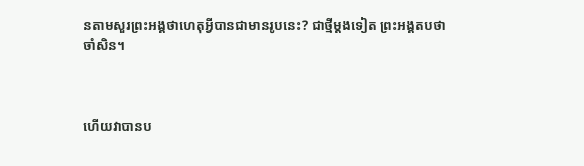នតាមសួរព្រះអង្គថាហេតុអ្វីបានជាមានរូបនេះ? ជាថ្មីម្តងទៀត ព្រះអង្គតបថា ចាំសិន។



ហើយវាបានប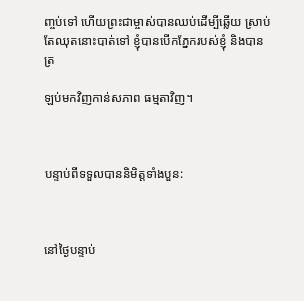ញ្ចប់ទៅ ហើយព្រះជាម្ចាស់បានឈប់ដើម្បីឆ្លើយ ស្រាប់តែឈុតនោះបាត់ទៅ ខ្ញុំបានបើកភ្នែករបស់ខ្ញុំ និងបានត្រ

ឡប់មកវិញកាន់សភាព ធម្មតាវិញ។



បន្ទាប់ពីទទួលបាននិមិត្តទាំងបួន:



នៅថ្ងៃបន្ទាប់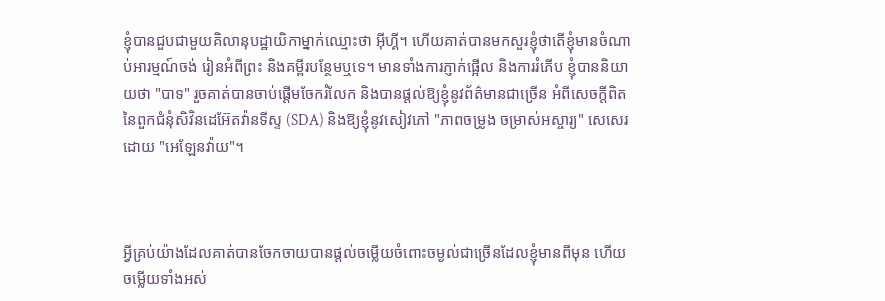ខ្ញុំបានជួបជាមួយគិលានុបដ្ឋាយិកាម្នាក់ឈ្មោះថា អ៊ីហ្គី។ ហើយគាត់បានមកសួរខ្ញុំថាតើខ្ញុំមានចំណាប់អារម្មណ៍ចង់ រៀនអំពីព្រះ និងគម្ពីរបន្ថែមឬទេ។ មានទាំងការភ្ញាក់ផ្អើល និងការរំភើប ខ្ញុំបាននិយាយថា "បាទ" រួចគាត់បានចាប់ផ្តើមចែករំលែក និងបានផ្ដល់ឱ្យខ្ញុំនូវព័ត៌មានជាច្រើន អំពីសេចក្តីពិតនៃពួកជំនុំសិវិនដេអ៊ែតវ៉ានទីស្ទ (SDA) និងឱ្យខ្ញុំនូវសៀវភៅ "ភាពចម្រូង ចម្រាស់អស្ចារ្យ" សេសេរដោយ "អេឡែនវ៉ាយ"។



អ្វីគ្រប់យ៉ាងដែលគាត់បានចែកចាយបានផ្តល់ចម្លើយចំពោះចម្ងល់ជាច្រើនដែលខ្ញុំមានពីមុន ហើយ ចម្លើយទាំងអស់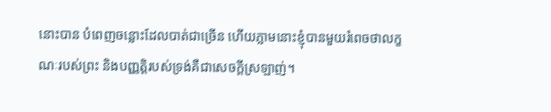នោះបាន បំពេញចន្លោះដែលបាត់ជាច្រើន ហើយភ្លាមនោះខ្ញុំបានមួយរំពេចថាលក្ខណៈរបស់ព្រះ និងបញ្ញត្តិរបស់ទ្រង់គឺជាសេចក្តីស្រឡាញ់។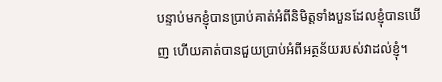បន្ទាប់មកខ្ញុំបានប្រាប់គាត់អំពីនិមិត្តទាំងបួនដែលខ្ញុំបានឃើញ ហើយគាត់បានជួយប្រាប់អំពីអត្ថន័យរបស់វាដល់ខ្ញុំ។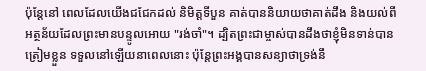ប៉ុន្តែនៅ ពេលដែលយើងជជែកដល់ និមិត្តទីបួន គាត់បាននិយាយថាគាត់ដឹង និងយល់ពីអត្ថន័យដែលព្រះមានបន្ទូលអោយ "រង់ចាំ"។ ដ្បិតព្រះជាម្ចាស់បានដឹងថាខ្ញុំមិនទាន់បានត្រៀមខ្លួន ទទួលនៅឡើយនាពេលនោះ ប៉ុន្តែព្រះអង្គបានសន្យាថាទ្រង់នឹ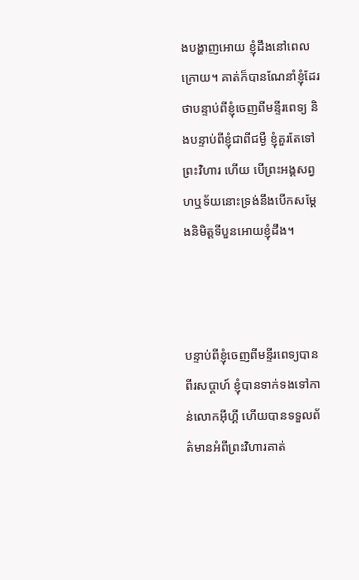ងបង្ហាញអោយ ខ្ញុំដឹងនៅពេលក្រោយ។ គាត់ក៏បានណែនាំខ្ញុំដែរថាបន្ទាប់ពីខ្ញុំចេញពីមន្ទីរពេទ្យ និងបន្ទាប់ពីខ្ញុំជាពីជម្ងឺ ខ្ញុំគួរតែទៅព្រះវិហារ ហើយ បើព្រះអង្គសព្វហឬទ័យនោះទ្រង់នឹងបើកសម្តែងនិមិត្តទីបួនអោយខ្ញុំដឹង។



បន្ទាប់ពីខ្ញុំចេញពីមន្ទីរពេទ្យបានពីរសប្តាហ៍ ខ្ញុំបានទាក់ទងទៅកាន់លោកអ៊ីហ្គី ហើយបានទទួលព័ត៌មានអំពីព្រះវិហារគាត់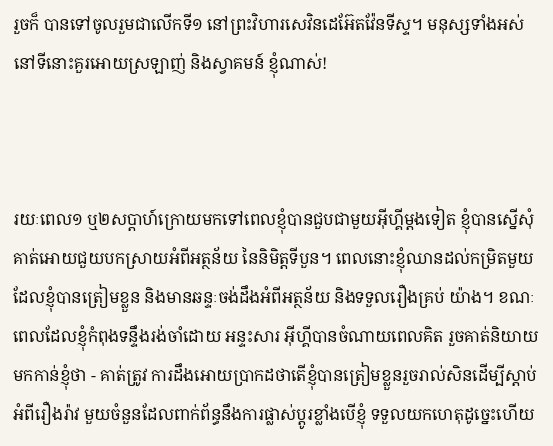រួចក៏ បានទៅចូលរួមជាលើកទី១ នៅព្រះវិហារសេវិនដេអ៊ែតវ៉ែនទីស្ទ។ មនុស្សទាំងអស់នៅទីនោះគួរអោយស្រឡាញ់ និងស្វាគមន៍ ខ្ញុំណាស់!



រយៈពេល១ ឬ២សប្តាហ៍ក្រោយមកទៅពេលខ្ញុំបានជួបជាមួយអ៊ីហ្គីម្តងទៀត ខ្ញុំបានស្នើសុំគាត់អោយជួយបកស្រាយអំពីអត្ថន័យ នៃនិមិត្តទីបួន។ ពេលនោះខ្ញុំឈានដល់កម្រិតមួយដែលខ្ញុំបានត្រៀមខ្លួន និងមានឆន្ទៈចង់ដឹងអំពីអត្ថន័យ និងទទួលរឿងគ្រប់ យ៉ាង។ ខណៈពេលដែលខ្ញុំកំពុងទន្ទឹងរង់ចាំដោយ អន្ទះសារ អ៊ីហ្គីបានចំណាយពេលគិត រួចគាត់និយាយមកកាន់ខ្ញុំថា - គាត់ត្រូវ ការដឹងអោយប្រាកដថាតើខ្ញុំបានត្រៀមខ្លួនរួចរាល់សិនដើម្បីស្តាប់អំពីរឿងរ៉ាវ មួយចំនួនដែលពាក់ព័ន្ធនឹងការផ្លាស់ប្តូរខ្លាំងបើខ្ញុំ ទទួលយកហេតុដូច្នេះហើយ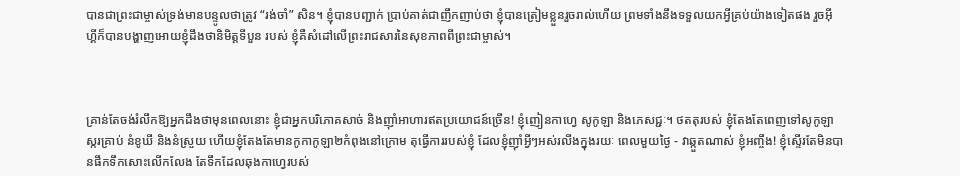បានជាព្រះជាម្ចាស់ទ្រង់មានបន្ទូលថាត្រូវ “រង់ចាំ” សិន។ ខ្ញុំបានបញ្ជាក់ ប្រាប់គាត់ជាញឹកញាប់ថា ខ្ញុំបានត្រៀមខ្លួនរួចរាល់ហើយ ព្រមទាំងនឹងទទួលយកអ្វីគ្រប់យ៉ាងទៀតផង រួចអ៊ីហ្គីក៏បានបង្ហាញអោយខ្ញុំដឹងថានិមិត្តទីបួន របស់ ខ្ញុំគឺសំដៅលើព្រះរាជសារនៃសុខភាពពីព្រះជាម្ចាស់។



គ្រាន់តែចង់រំលឹកឱ្យអ្នកដឹងថាមុនពេលនោះ ខ្ញុំជាអ្នកបរិភោគសាច់ និងញ៉ាំអាហារឥតប្រយោជន៍ច្រើន! ខ្ញុំញៀនកាហ្វេ សូកូឡា និងភេសជ្ជៈ។ ថតតុរបស់ ខ្ញុំតែងតែពេញទៅសូកូឡា ស្ករគ្រាប់ នំខូឃី និងនំស្រួយ ហើយខ្ញុំតែងតែមានកូកាកូឡា២កំពុងនៅក្រោម តុធ្វើការរបស់ខ្ញុំ ដែលខ្ញុំញ៉ាំអ្វីៗអស់រលីងក្នុងរយៈ ពេលមួយថ្ងៃ - វាឆ្កួតណាស់ ខ្ញុំអញ្ចឹង! ខ្ញុំស្ទើរតែមិនបានផឹកទឹកសោះលើកលែង តែទឹកដែលឆុងកាហ្វេរបស់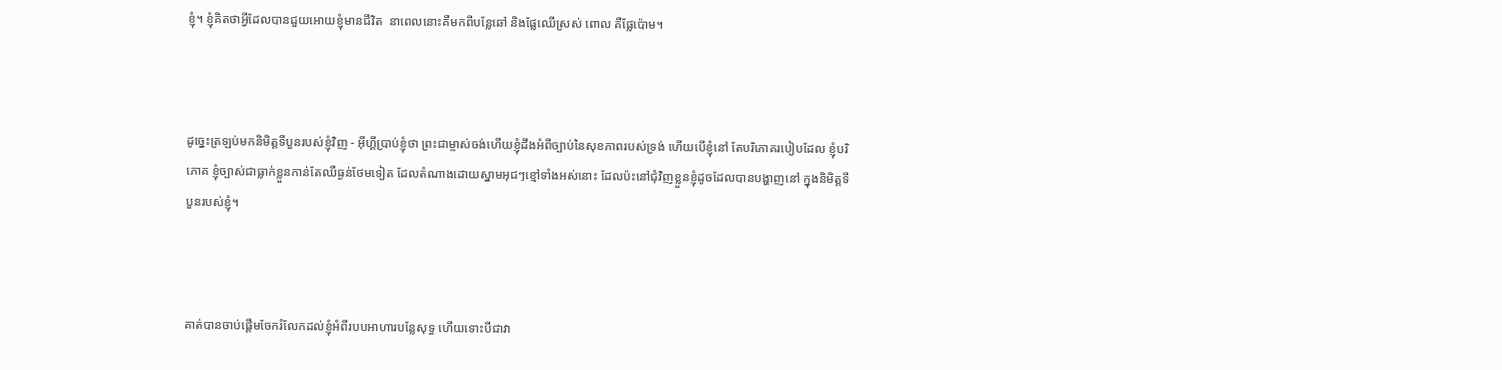ខ្ញុំ។ ខ្ញុំគិតថាអ្វីដែលបានជួយអោយខ្ញុំមានជីវិត  នាពេលនោះគឺមកពីបន្លែឆៅ និងផ្លែឈើស្រស់ ពោល គឺផ្លែប៉ោម។



ដូច្នេះត្រឡប់មកនិមិត្តទីបួនរបស់ខ្ញុំវិញ - អ៊ីហ្គីប្រាប់ខ្ញុំថា ព្រះជាម្ចាស់ចង់ហើយខ្ញុំដឹងអំពីច្បាប់នៃសុខភាពរបស់ទ្រង់ ហើយបើខ្ញុំនៅ តែបរិភោគរបៀបដែល ខ្ញុំបរិភោគ ខ្ញុំច្បាស់ជាធ្លាក់ខ្លួនកាន់តែឈឺធ្ងន់ថែមទៀត ដែលតំណាងដោយស្នាមអុជៗខ្មៅទាំងអស់នោះ ដែលប៉ះនៅជុំវិញខ្លួនខ្ញុំដូចដែលបានបង្ហាញនៅ ក្នុងនិមិត្តទីបួនរបស់ខ្ញុំ។



គាត់បានចាប់ផ្តើមចែករំលែកដល់ខ្ញុំអំពីរបបអាហារបន្លែសុទ្ធ ហើយទោះបីជាវា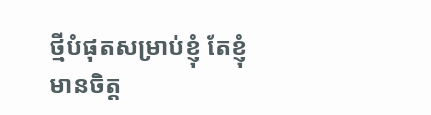ថ្មីបំផុតសម្រាប់ខ្ញុំ តែខ្ញុំមានចិត្ត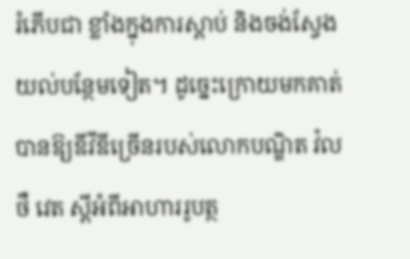រំភើបជា ខ្លាំងក្នុងការស្តាប់ និងចង់ស្វែងយល់បន្ថែមទៀត។ ដូច្នេះក្រោយមកគាត់បានឱ្យឌីវីឌីច្រើនរបស់លោកបណ្ឌិត វ៉លថឺ វេត ស្តីអំពីអាហាររូបត្ថ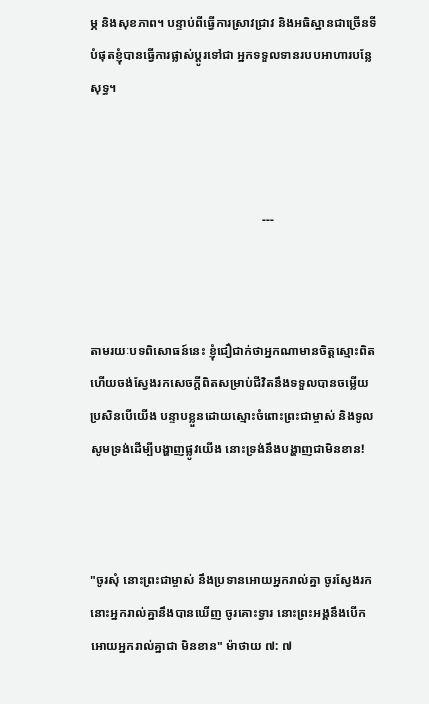ម្ភ និងសុខភាព។ បន្ទាប់ពីធ្វើការស្រាវជ្រាវ និងអធិស្ឋានជាច្រើនទីបំផុតខ្ញុំបានធ្វើការផ្លាស់ប្តូរទៅជា អ្នកទទួលទានរបបអាហារបន្លែសុទ្ធ។



                                                       ---



តាមរយៈបទពិសោធន៍នេះ ខ្ញុំជឿជាក់ថាអ្នកណាមានចិត្ដស្មោះពិត ហើយចង់ស្វែងរកសេចក្តីពិតសម្រាប់ជីវិតនឹងទទួលបានចម្លើយ ប្រសិនបើយើង បន្ទាបខ្លួនដោយស្មោះចំពោះព្រះជាម្ចាស់ និងទូលសូមទ្រង់ដើម្បីបង្ហាញផ្លូវយើង នោះទ្រង់នឹងបង្ហាញជាមិនខាន!



"ចូរសុំ នោះព្រះជាម្ចាស់ នឹងប្រទានអោយអ្នករាល់គ្នា ចូរស្វែងរកនោះអ្នករាល់គ្នានឹងបានឃើញ ចូរគោះទ្វារ នោះព្រះអង្គនឹងបើក អោយអ្នករាល់គ្នាជា មិនខាន" ម៉ាថាយ ៧: ៧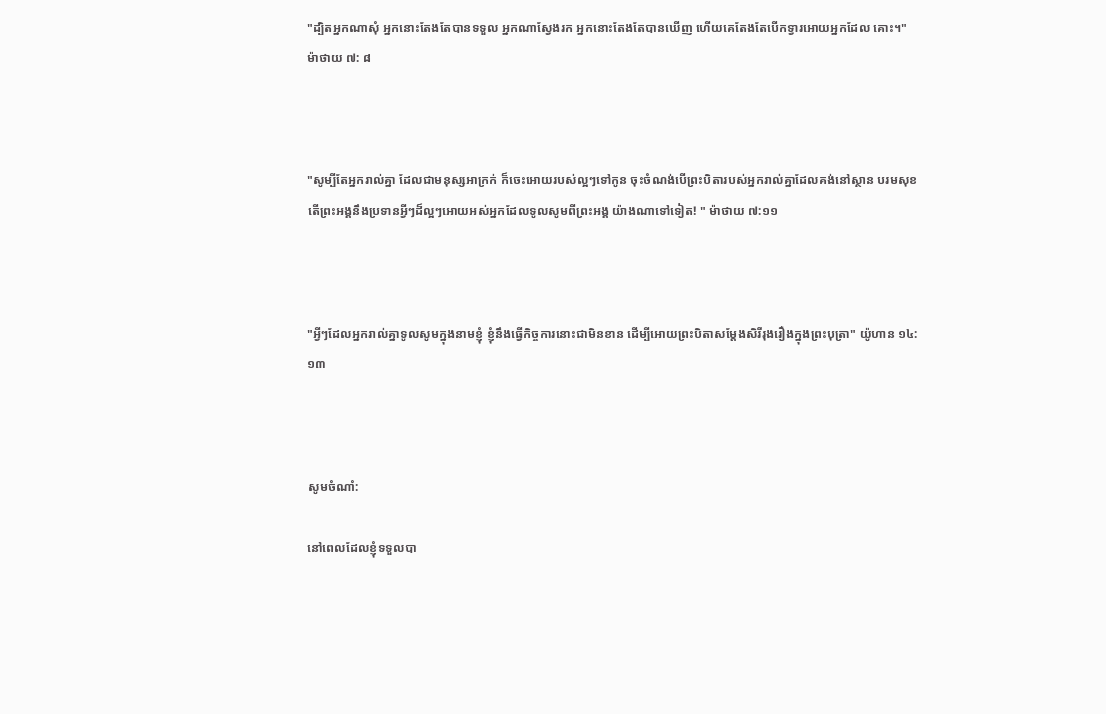"ដ្បិតអ្នកណាសុំ អ្នកនោះតែងតែបានទទួល អ្នកណាស្វែងរក អ្នកនោះតែងតែបានឃើញ ហើយគេតែងតែបើកទ្វារអោយអ្នកដែល គោះ។" ម៉ាថាយ ៧: ៨



"សូម្បីតែអ្នករាល់គ្នា ដែលជាមនុស្សអាក្រក់ ក៏ចេះអោយរបស់ល្អៗទៅកូន ចុះចំណង់បើព្រះបិតារបស់អ្នករាល់គ្នាដែលគង់នៅស្ថាន បរមសុខ តើព្រះអង្គនឹងប្រទានអ្វីៗដ៏ល្អៗអោយអស់អ្នកដែលទូលសូមពីព្រះអង្គ យ៉ាងណាទៅទៀត! " ម៉ាថាយ ៧:១១



"អ្វីៗដែលអ្នករាល់គ្នាទូលសូមក្នុងនាមខ្ញុំ ខ្ញុំនឹងធ្វើកិច្ចការនោះជាមិនខាន ដើម្បីអោយព្រះបិតាសម្តែងសិរីរុងរឿងក្នុងព្រះបុត្រា" យ៉ូហាន ១៤:១៣



សូមចំណាំ:

នៅពេលដែលខ្ញុំទទួលបា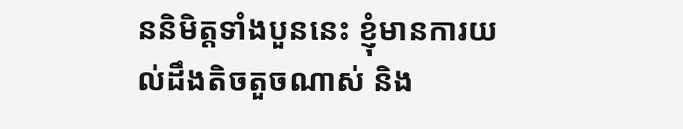ននិមិត្តទាំងបួននេះ ខ្ញុំមានការយល់ដឹងតិចតួចណាស់ និង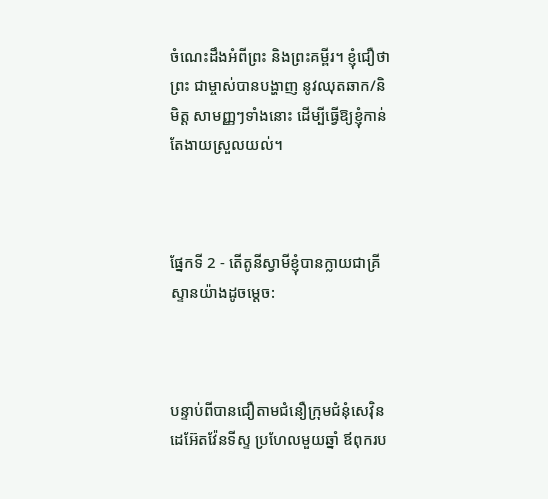ចំណេះដឹងអំពីព្រះ និងព្រះគម្ពីរ។ ខ្ញុំជឿថាព្រះ ជាម្ចាស់បានបង្ហាញ នូវឈុតឆាក/និមិត្ត សាមញ្ញៗទាំងនោះ ដើម្បីធ្វើឱ្យខ្ញុំកាន់តែងាយស្រួលយល់។



ផ្នែកទី 2 - តើតូនីស្វាមីខ្ញុំបានក្លាយជាគ្រីស្ទានយ៉ាងដូចម្តេច:



បន្ទាប់ពីបានជឿតាមជំនឿក្រុមជំនុំសេវ៉ិនដេអ៊ែតវ៉ែនទីស្ទ ប្រហែលមួយឆ្នាំ ឪពុករប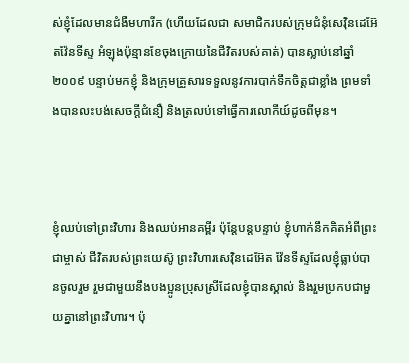ស់ខ្ញុំដែលមានជំងឺមហារីក (ហើយដែលជា សមាជិករបស់ក្រុមជំនុំសេវ៉ិនដេអ៊ែតវ៉ែនទីស្ទ អំឡុងប៉ុន្មានខែចុងក្រោយនៃជីវិតរបស់គាត់) បានស្លាប់នៅឆ្នាំ ២០០៩ បន្ទាប់មកខ្ញុំ និងក្រុមគ្រួសារទទួលនូវការបាក់ទឹកចិត្តជាខ្លាំង ព្រមទាំងបានលះបង់សេចក្តីជំនឿ និងត្រលប់ទៅធ្វើការលោកីយ៍ដូចពីមុន។



ខ្ញុំឈប់ទៅព្រះវិហារ និងឈប់អានគម្ពីរ ប៉ុន្តែបន្តបន្ទាប់ ខ្ញុំហាក់នឹកគិតអំពីព្រះជាម្ចាស់ ជីវិតរបស់ព្រះយេស៊ូ ព្រះវិហារសេវ៉ិនដេអ៊ែត វ៉ែនទីស្ទដែលខ្ញុំធ្លាប់បានចូលរួម រួមជាមួយនឹងបងប្អូនប្រុសស្រីដែលខ្ញុំបានស្គាល់ និងរួមប្រកបជាមួយគ្នានៅព្រះវិហារ។ ប៉ុ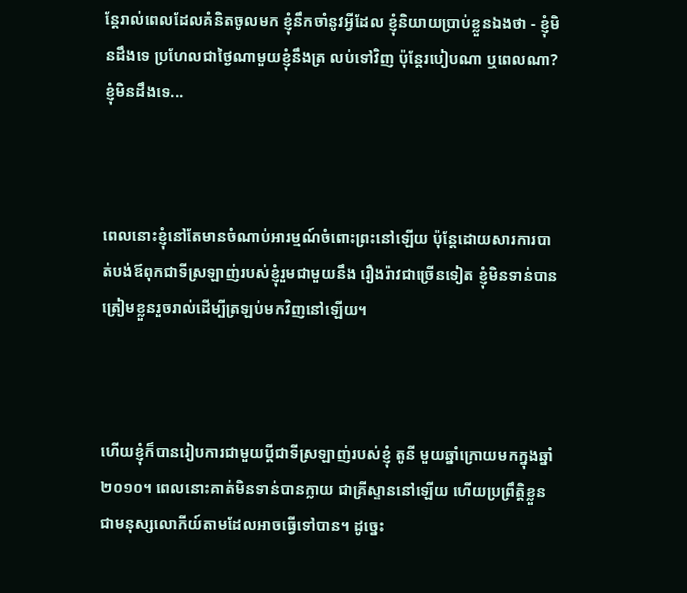ន្តែរាល់ពេលដែលគំនិតចូលមក ខ្ញុំនឹកចាំនូវអ្វីដែល ខ្ញុំនិយាយប្រាប់ខ្លួនឯងថា - ខ្ញុំមិនដឹងទេ ប្រហែលជាថ្ងៃណាមួយខ្ញុំនឹងត្រ លប់ទៅវិញ ប៉ុន្តែរបៀបណា ឬពេលណា? ខ្ញុំមិនដឹងទេ...



ពេលនោះខ្ញុំនៅតែមានចំណាប់អារម្មណ៍ចំពោះព្រះនៅឡើយ ប៉ុន្ដែដោយសារការបាត់បង់ឪពុកជាទីស្រឡាញ់របស់ខ្ញុំរួមជាមួយនឹង រឿងរ៉ាវជាច្រើនទៀត ខ្ញុំមិនទាន់បានត្រៀមខ្លួនរួចរាល់ដើម្បីត្រឡប់មកវិញនៅឡើយ។



ហើយខ្ញុំក៏បានរៀបការជាមួយប្តីជាទីស្រឡាញ់របស់ខ្ញុំ តូនី មួយឆ្នាំក្រោយមកក្នុងឆ្នាំ ២០១០។ ពេលនោះគាត់មិនទាន់បានក្លាយ ជាគ្រីស្ទាននៅឡើយ ហើយប្រព្រឹត្តិខ្លួនជាមនុស្សលោកីយ៍តាមដែលអាចធ្វើទៅបាន។ ដូច្នេះ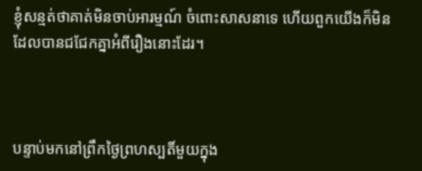ខ្ញុំសន្មត់ថាគាត់មិនចាប់អារម្មណ៍ ចំពោះសាសនាទេ ហើយពួកយើងក៏មិនដែលបានជជែកគ្នាអំពីរឿងនោះដែរ។



បន្ទាប់មកនៅព្រឹកថ្ងៃព្រហស្បតិ៍មួយក្នុង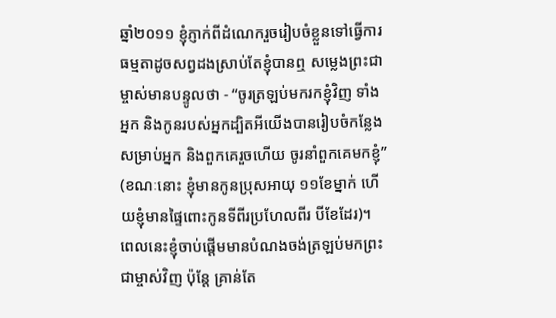ឆ្នាំ២០១១ ខ្ញុំភ្ញាក់ពីដំណេករួចរៀបចំខ្លួនទៅធ្វើការធម្មតាដូចសព្វដងស្រាប់តែខ្ញុំបានឮ សម្លេងព្រះជាម្ចាស់មានបន្ទូលថា - “ចូរត្រឡប់មករកខ្ញុំវិញ ទាំងអ្នក និងកូនរបស់អ្នកដ្បិតអីយើងបានរៀបចំកន្លែងសម្រាប់អ្នក និងពួកគេរួចហើយ ចូរនាំពួកគេមកខ្ញុំ” (ខណៈនោះ ខ្ញុំមានកូនប្រុសអាយុ ១១ខែម្នាក់ ហើយខ្ញុំមានផ្ទៃពោះកូនទីពីរប្រហែលពីរ បីខែដែរ)។ ពេលនេះខ្ញុំចាប់ផ្តើមមានបំណងចង់ត្រឡប់មកព្រះជាម្ចាស់វិញ ប៉ុន្តែ គ្រាន់តែ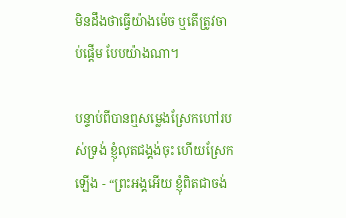មិនដឹងថាធ្វើយ៉ាងម៉េច ឬតើត្រូវចាប់ផ្តើម បែបយ៉ាងណា។

បន្ទាប់ពីបានឮសម្លេងស្រែកហៅរបស់ទ្រង់ ខ្ញុំលុតជង្គង់ចុះ ហើយស្រែកឡើង - “ព្រះអង្គអើយ ខ្ញុំពិតជាចង់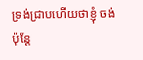ទ្រង់ជ្រាបហើយថាខ្ញុំ ចង់ ប៉ុន្តែ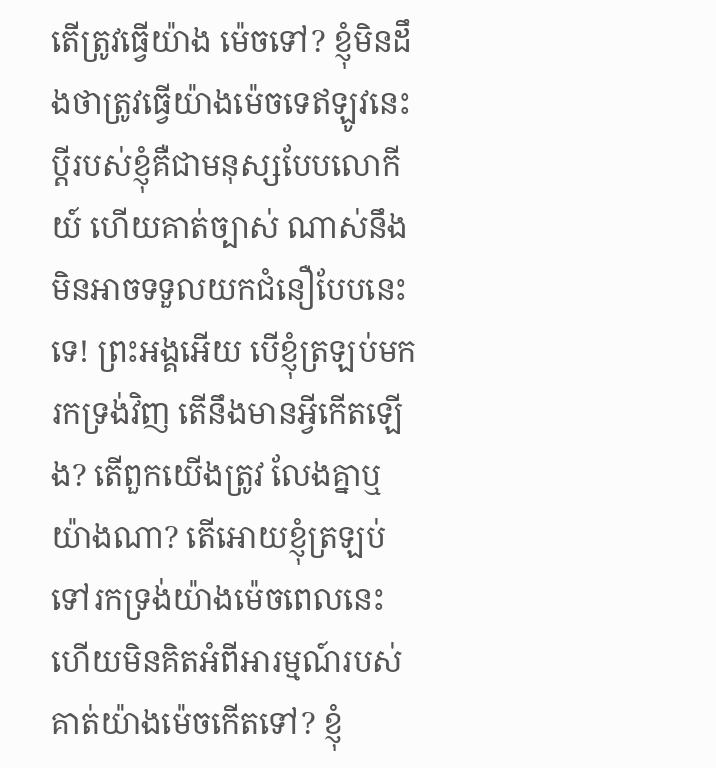តើត្រូវធ្វើយ៉ាង ម៉េចទៅ? ខ្ញុំមិនដឹងថាត្រូវធ្វើយ៉ាងម៉េចទេឥឡូវនេះ ប្តីរបស់ខ្ញុំគឺជាមនុស្សបែបលោកីយ៍ ហើយគាត់ច្បាស់ ណាស់នឹងមិនអាចទទួលយកជំនឿបែបនេះទេ! ព្រះអង្គអើយ បើខ្ញុំត្រឡប់មករកទ្រង់វិញ តើនឹងមានអ្វីកើតឡើង? តើពួកយើងត្រូវ លែងគ្នាឬយ៉ាងណា? តើអោយខ្ញុំត្រឡប់ទៅរកទ្រង់យ៉ាងម៉េចពេលនេះ ហើយមិនគិតអំពីអារម្មណ៍របស់គាត់យ៉ាងម៉េចកើតទៅ? ខ្ញុំ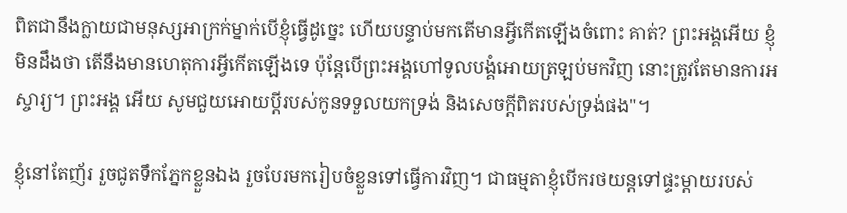ពិតជានឹងក្លាយជាមនុស្សអាក្រក់ម្នាក់បើខ្ញុំធ្វើដូច្នេះ ហើយបន្ទាប់មកតើមានអ្វីកើតឡើងចំពោះ គាត់? ព្រះអង្គអើយ ខ្ញុំមិនដឹងថា តើនឹងមានហេតុការអ្វីកើតឡើងទេ ប៉ុន្តែបើព្រះអង្គហៅទូលបង្គំអោយត្រឡប់មកវិញ នោះត្រូវតែមានការអស្ចារ្យ។ ព្រះអង្គ អើយ សូមជួយអោយប្តីរបស់កូនទទួលយកទ្រង់ និងសេចក្តីពិតរបស់ទ្រង់ផង"។

ខ្ញុំនៅតែញ័រ រួចជូតទឹកភ្នែកខ្លួនឯង រួចបែរមករៀបចំខ្លួនទៅធ្វើការវិញ។ ជាធម្មតាខ្ញុំបើករថយន្តទៅផ្ទះម្តាយរបស់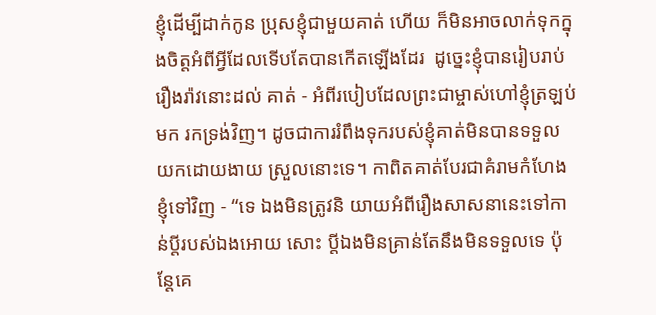ខ្ញុំដើម្បីដាក់កូន ប្រុសខ្ញុំជាមួយគាត់ ហើយ ក៏មិនអាចលាក់ទុកក្នុងចិត្តអំពីអ្វីដែលទើបតែបានកើតឡើងដែរ  ដូច្នេះខ្ញុំបានរៀបរាប់រឿងរ៉ាវនោះដល់ គាត់ - អំពីរបៀបដែលព្រះជាម្ចាស់ហៅខ្ញុំត្រឡប់មក រកទ្រង់វិញ។ ដូចជាការរំពឹងទុករបស់ខ្ញុំគាត់មិនបានទទួលយកដោយងាយ ស្រួលនោះទេ។ កាពិតគាត់បែរជាគំរាមកំហែងខ្ញុំទៅវិញ - “ទេ ឯងមិនត្រូវនិ យាយអំពីរឿងសាសនានេះទៅកាន់ប្តីរបស់ឯងអោយ សោះ ប្តីឯងមិនគ្រាន់តែនឹងមិនទទួលទេ ប៉ុន្តែគេ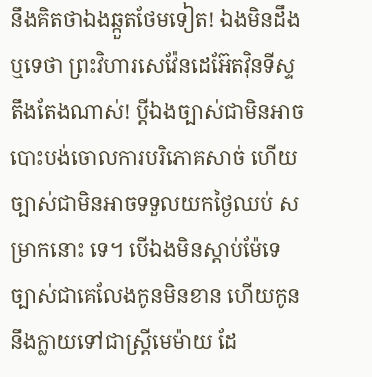នឹងគិតថាឯងឆ្កួតថែមទៀត! ឯងមិនដឹងឬទេថា ព្រះវិហារសេវ៉ែនដេអ៊ែតវ៉ិនទីស្ទ តឹងតែងណាស់! ប្តីឯងច្បាស់ជាមិនអាចបោះបង់ចោលការបរិភោគសាច់ ហើយច្បាស់ជាមិនអាចទទួលយកថ្ងៃឈប់ សម្រាកនោះ ទេ។ បើឯងមិនស្តាប់ម៉ែទេ ច្បាស់ជាគេលែងកូនមិនខាន ហើយកូននឹងក្លាយទៅជាស្ត្រីមេម៉ាយ ដែ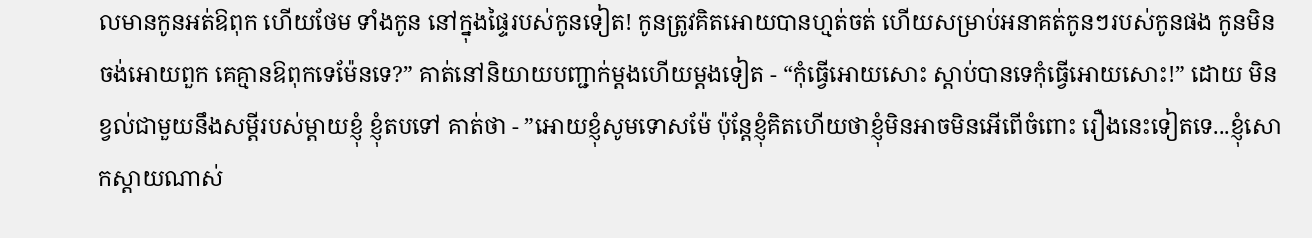លមានកូនអត់ឱពុក ហើយថែម ទាំងកូន នៅក្នុងផ្ទៃរបស់កូនទៀត! កូនត្រូវគិតអោយបានហ្មត់ចត់ ហើយសម្រាប់អនាគត់កូនៗរបស់កូនផង កូនមិនចង់អោយពួក គេគ្មានឱពុកទេម៉ែនទេ?” គាត់នៅនិយាយបញ្ជាក់ម្តងហើយម្តងទៀត - “កុំធ្វើអោយសោះ ស្តាប់បានទេកុំធ្វើអោយសោះ!” ដោយ មិនខ្វល់ជាមួយនឹងសម្តីរបស់ម្តាយខ្ញុំ ខ្ញុំតបទៅ គាត់ថា - ”អោយខ្ញុំសូមទោសម៉ែ ប៉ុន្តែខ្ញុំគិតហើយថាខ្ញុំមិនអាចមិនអើពើចំពោះ រឿងនេះទៀតទេ...ខ្ញុំសោកស្តាយណាស់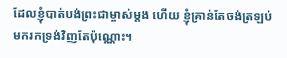ដែលខ្ញុំបាត់បង់ព្រះជាម្ចាស់ម្តង ហើយ ខ្ញុំគ្រាន់តែចង់ត្រឡប់មករកទ្រង់វិញតែប៉ុណ្ណោះ។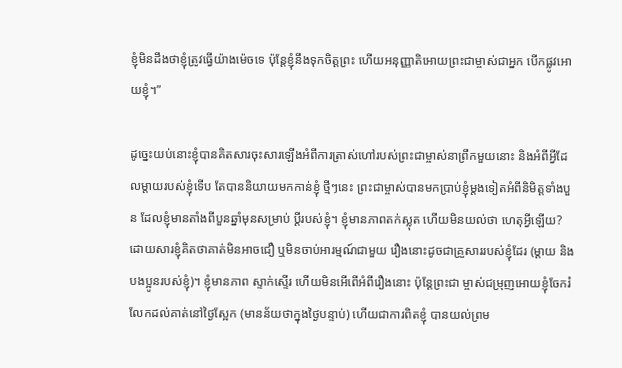ខ្ញុំមិនដឹងថាខ្ញុំត្រូវធ្វើយ៉ាងម៉េចទេ ប៉ុន្តែខ្ញុំនឹងទុកចិត្តព្រះ ហើយអនុញ្ញាតិអោយព្រះជាម្ចាស់ជាអ្នក បើកផ្លូវអោយខ្ញុំ។”

ដូច្នេះយប់នោះខ្ញុំបានគិតសារចុះសារឡើងអំពីការត្រាស់ហៅរបស់ព្រះជាម្ចាស់នាព្រឹកមួយនោះ និងអំពីអ្វីដែលម្តាយរបស់ខ្ញុំទើប តែបាននិយាយមកកាន់ខ្ញុំ ថ្មីៗនេះ ព្រះជាម្ចាស់បានមកប្រាប់ខ្ញុំម្តងទៀតអំពីនិមិត្តទាំងបួន ដែលខ្ញុំមានតាំងពីបួនឆ្នាំមុនសម្រាប់ ប្តីរបស់ខ្ញុំ។ ខ្ញុំមានភាពតក់ស្លុត ហើយមិនយល់ថា ហេតុអ្វីឡើយ? ដោយសារខ្ញុំគិតថាគាត់មិនអាចជឿ ឬមិនចាប់អារម្មណ៍ជាមួយ រឿងនោះដូចជាគ្រួសាររបស់ខ្ញុំដែរ (ម្តាយ និងបងប្អូនរបស់ខ្ញុំ)។ ខ្ញុំមានភាព ស្ទាក់ស្ទើរ ហើយមិនអើពើអំពីរឿងនោះ ប៉ុន្តែព្រះជា ម្ចាស់ជម្រុញអោយខ្ញុំចែករំលែកដល់គាត់នៅថ្ងៃស្អែក (មានន័យថាក្នុងថ្ងៃបន្ទាប់) ហើយជាការពិតខ្ញុំ បានយល់ព្រម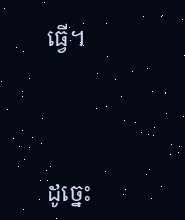ធ្វើ។



ដូច្នេះ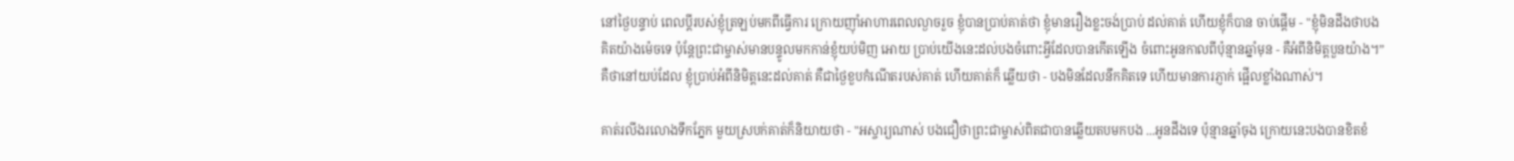នៅថ្ងៃបន្ទាប់ ពេលប្តីរបស់ខ្ញុំត្រឡប់មកពីធ្វើការ ក្រោយញ៉ាំអាហារពេលល្ងាចរួច ខ្ញុំបានប្រាប់គាត់ថា ខ្ញុំមានរឿងខ្លះចង់ប្រាប់ ដល់គាត់ ហើយខ្ញុំក៏បាន ចាប់ផ្តើម - "ខ្ញុំមិនដឹងថាបងគិតយ៉ាងម៉េចទេ ប៉ុន្តែព្រះជាម្ចាស់មានបន្ទូលមកកាន់ខ្ញុំយប់មិញ អោយ ប្រាប់យើងនេះដល់បងចំពោះអ្វីដែលបានកើតឡើង ចំពោះអូនកាលពីប៉ុន្មានឆ្នាំមុន - គឺអំពីនិមិត្តបួនយ៉ាង។” គឺថានៅយប់ដែល ខ្ញុំប្រាប់អំពីនិមិត្តនេះដល់គាត់ គឺជាថ្ងៃខួបកំណើតរបស់គាត់ ហើយគាត់ក៏ ឆ្លើយថា - បងមិនដែលនឹកគិតទេ ហើយមានការភ្ញាក់ ផ្អើលខ្លាំងណាស់។

គាត់រលីងរលោងទឹកភ្នែក មួយស្របក់គាត់ក៏និយាយថា - "អស្ចារ្យណាស់ បងជឿថាព្រះជាម្ចាស់ពិតជាបានឆ្លើយតបមកបង ...អូនដឹងទេ ប៉ុន្មានឆ្នាំចុង ក្រោយនេះបងបានខិតខំ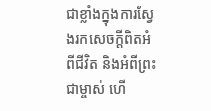ជាខ្លាំងក្នុងការស្វែងរកសេចក្តីពិតអំពីជីវិត និងអំពីព្រះជាម្ចាស់ ហើ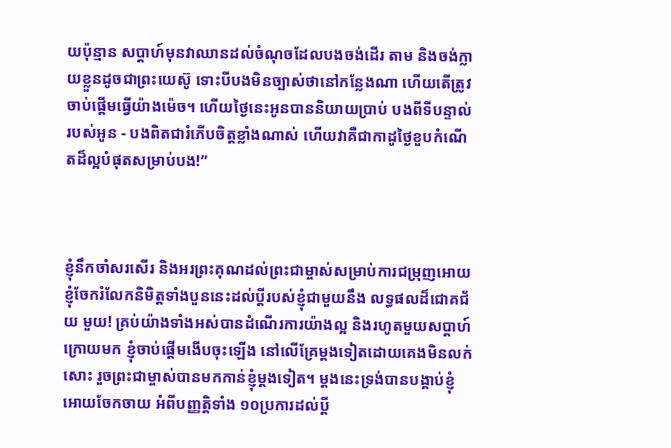យប៉ុន្មាន សប្តាហ៍មុនវាឈានដល់ចំណុចដែលបងចង់ដើរ តាម និងចង់ក្លាយខ្លួនដូចជាព្រះយេស៊ូ ទោះបីបងមិនច្បាស់ថានៅកន្លែងណា ហើយតើត្រូវចាប់ផ្តើមធ្វើយ៉ាងម៉េច។ ហើយថ្ងៃនេះអូនបាននិយាយប្រាប់ បងពីទីបន្ទាល់របស់អូន - បងពិតជារំភើបចិត្តខ្លាំងណាស់ ហើយវាគឺជាកាដូថ្ងៃខួបកំណើតដ៏ល្អបំផុតសម្រាប់បង!”



ខ្ញុំនឹកចាំសរសើរ និងអរព្រះគុណដល់ព្រះជាម្ចាស់សម្រាប់ការជម្រុញអោយខ្ញុំចែករំលែកនិមិត្តទាំងបួននេះដល់ប្តីរបស់ខ្ញុំជាមួយនឹង លទ្ធផលដ៏ជោគជ័យ មួយ! គ្រប់យ៉ាងទាំងអស់បានដំណើរការយ៉ាងល្អ និងរហូតមួយសប្តាហ៍ក្រោយមក ខ្ញុំចាប់ផ្តើមងើបចុះឡើង នៅលើគ្រែម្តងទៀតដោយគេងមិនលក់សោះ រួចព្រះជាម្ចាស់បានមកកាន់ខ្ញុំម្តងទៀត។ ម្តងនេះទ្រង់បានបង្គាប់ខ្ញុំអោយចែកចាយ អំពីបញ្ញត្តិទាំង ១០ប្រការដល់ប្តី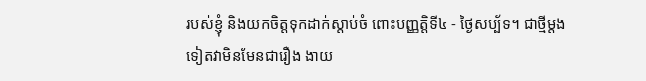របស់ខ្ញុំ និងយកចិត្តទុកដាក់ស្តាប់ចំ ពោះបញ្ញត្តិទី៤ - ថ្ងៃសប្ប័ទ។ ជាថ្មីម្តងទៀតវាមិនមែនជារឿង ងាយ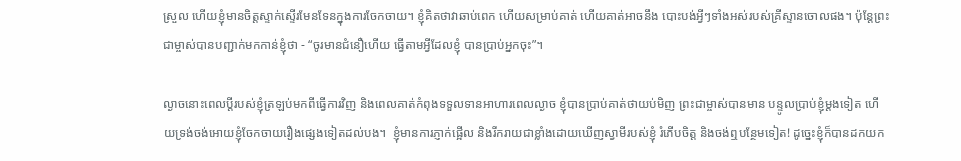ស្រួល ហើយខ្ញុំមានចិត្តស្ទាក់ស្ទើរមែនទែនក្នុងការចែកចាយ។ ខ្ញុំគិតថាវាឆាប់ពេក ហើយសម្រាប់គាត់ ហើយគាត់អាចនឹង បោះបង់អ្វីៗទាំងអស់របស់គ្រីស្ទានចោលផង។ ប៉ុន្តែព្រះជាម្ចាស់បានបញ្ជាក់មកកាន់ខ្ញុំថា - “ចូរមានជំនឿហើយ ធ្វើតាមអ្វីដែលខ្ញុំ បានប្រាប់អ្នកចុះ”។

ល្ងាចនោះពេលប្តីរបស់ខ្ញុំត្រឡប់មកពីធ្វើការវិញ និងពេលគាត់កំពុងទទួលទានអាហារពេលល្ងាច ខ្ញុំបានប្រាប់គាត់ថាយប់មិញ ព្រះជាម្ចាស់បានមាន បន្ទូលប្រាប់ខ្ញុំម្តងទៀត ហើយទ្រង់ចង់អោយខ្ញុំចែកចាយរឿងផ្សេងទៀតដល់បង។  ខ្ញុំមានការភ្ញាក់ផ្អើល និងរីករាយជាខ្លាំងដោយឃើញស្វាមីរបស់ខ្ញុំ រំភើបចិត្ត និងចង់ឮបន្ថែមទៀត! ដូច្នេះខ្ញុំក៏បានដកយក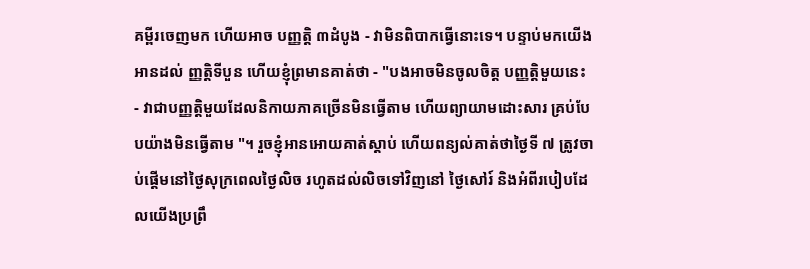គម្ពីរចេញមក ហើយអាច បញ្ញតិ្ត ៣ដំបូង - វាមិនពិបាកធ្វើនោះទេ។ បន្ទាប់មកយើងអានដល់ ញ្ញត្ដិទីបួន ហើយខ្ញុំព្រមានគាត់ថា - "បងអាចមិនចូលចិត្ត បញ្ញតិ្តមួយនេះ - វាជាបញ្ញត្តិមួយដែលនិកាយភាគច្រើនមិនធ្វើតាម ហើយព្យាយាមដោះសារ គ្រប់បែបយ៉ាងមិនធ្វើតាម "។ រួចខ្ញុំអានអោយគាត់ស្តាប់ ហើយពន្យល់គាត់ថាថ្ងៃទី ៧ ត្រូវចាប់ផ្តើមនៅថ្ងៃសុក្រពេលថ្ងៃលិច រហូតដល់លិចទៅវិញនៅ ថ្ងៃសៅរ៍ និងអំពីរបៀបដែលយើងប្រព្រឹ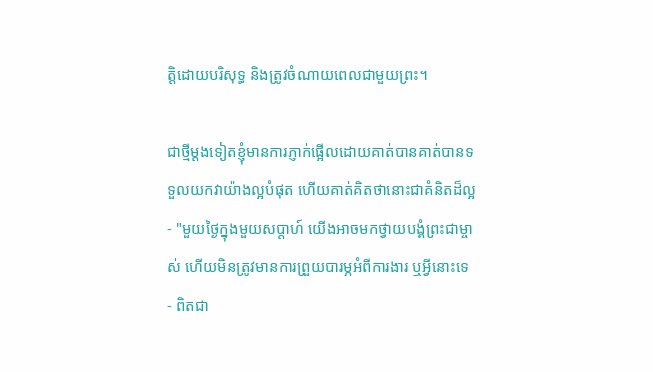ត្តិដោយបរិសុទ្ធ និងត្រូវចំណាយពេលជាមួយព្រះ។

ជាថ្មីម្តងទៀតខ្ញុំមានការភ្ញាក់ផ្អើលដោយគាត់បានគាត់បានទទួលយកវាយ៉ាងល្អបំផុត ហើយគាត់គិតថានោះជាគំនិតដ៏ល្អ - "មួយថ្ងៃក្នុងមួយសប្តាហ៍ យើងអាចមកថ្វាយបង្គំព្រះជាម្ចាស់ ហើយមិនត្រូវមានការព្រួយបារម្ភអំពីការងារ ឬអ្វីនោះទេ - ពិតជា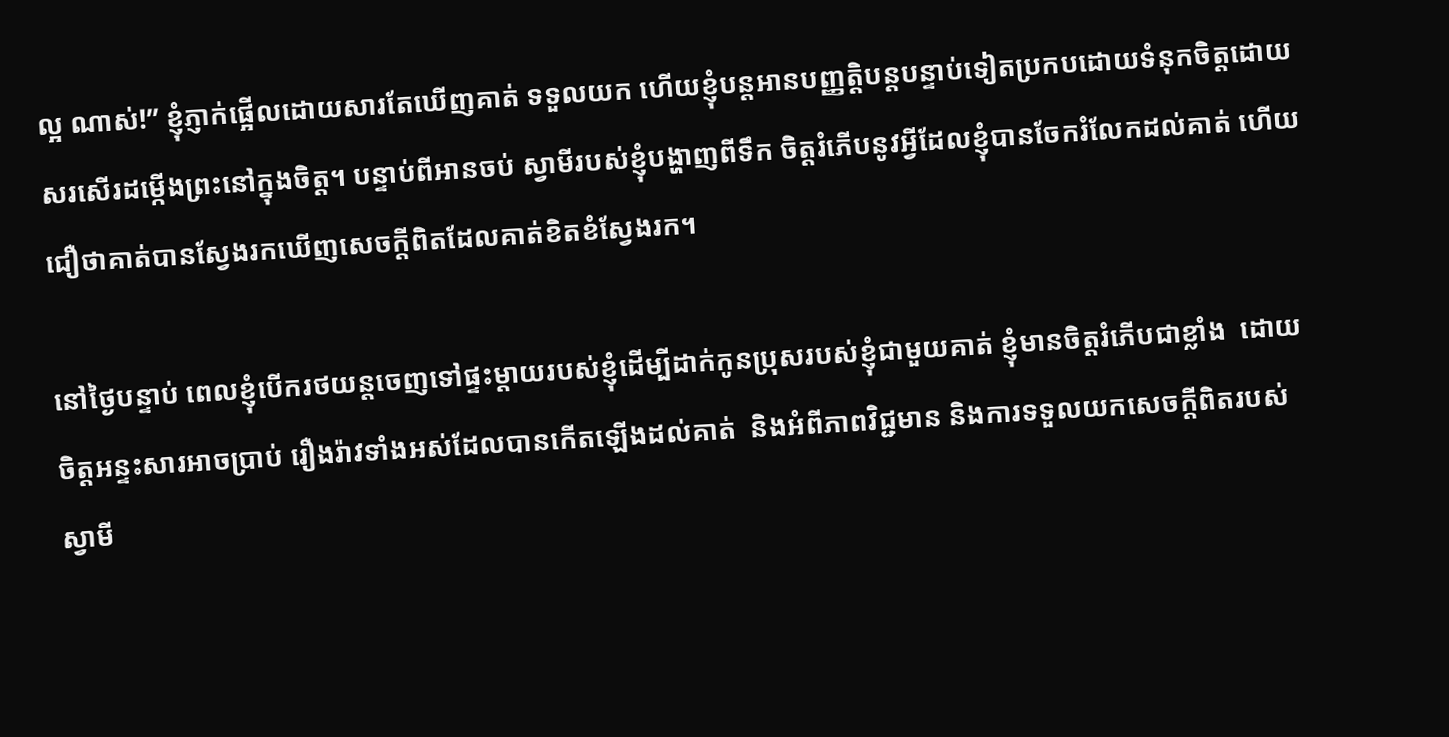ល្អ ណាស់!” ខ្ញុំភ្ញាក់ផ្អើលដោយសារតែឃើញគាត់ ទទួលយក ហើយខ្ញុំបន្តអានបញ្ញត្តិបន្តបន្ទាប់ទៀតប្រកបដោយទំនុកចិត្តដោយ សរសើរដម្កើងព្រះនៅក្នុងចិត្ត។ បន្ទាប់ពីអានចប់ ស្វាមីរបស់ខ្ញុំបង្ហាញពីទឹក ចិត្តរំភើបនូវអ្វីដែលខ្ញុំបានចែករំលែកដល់គាត់ ហើយ ជឿថាគាត់បានស្វែងរកឃើញសេចក្តីពិតដែលគាត់ខិតខំស្វែងរក។

នៅថ្ងៃបន្ទាប់ ពេលខ្ញុំបើករថយន្តចេញទៅផ្ទះម្តាយរបស់ខ្ញុំដើម្បីដាក់កូនប្រុសរបស់ខ្ញុំជាមួយគាត់ ខ្ញុំមានចិត្តរំភើបជាខ្លាំង  ដោយ ចិត្តអន្ទះសារអាចប្រាប់ រឿងរ៉ាវទាំងអស់ដែលបានកើតឡើងដល់គាត់  និងអំពីភាពវិជ្ជមាន និងការទទួលយកសេចក្តីពិតរបស់ ស្វាមី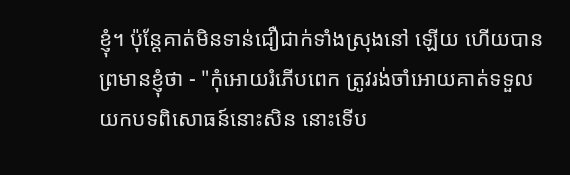ខ្ញុំ។ ប៉ុន្តែគាត់មិនទាន់ជឿជាក់ទាំងស្រុងនៅ ឡើយ ហើយបានព្រមានខ្ញុំថា - "កុំអោយរំភើបពេក ត្រូវរង់ចាំអោយគាត់ទទួល យកបទពិសោធន៍នោះសិន នោះទើប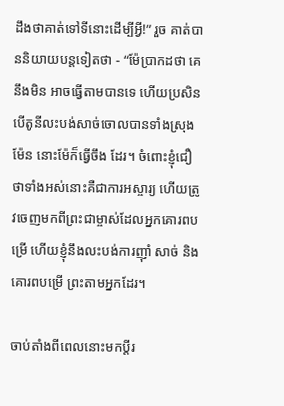ដឹងថាគាត់ទៅទីនោះដើម្បីអ្វី!” រួច គាត់បាននិយាយបន្តទៀតថា - “ម៉ែប្រាកដថា គេនឹងមិន អាចធ្វើតាមបានទេ ហើយប្រសិនបើតូនីលះបង់សាច់ចោលបានទាំងស្រុងម៉ែន នោះម៉ែក៏ធ្វើចឹង ដែរ។ ចំពោះខ្ញុំជឿថាទាំងអស់នោះគឺជាការអស្ចារ្យ ហើយត្រូវចេញមកពីព្រះជាម្ចាស់ដែលអ្នកគោរពបម្រើ ហើយខ្ញុំនឹងលះបង់ការញ៉ាំ សាច់ និងគោរពបម្រើ ព្រះតាមអ្នកដែរ។

ចាប់តាំងពីពេលនោះមកប្តីរ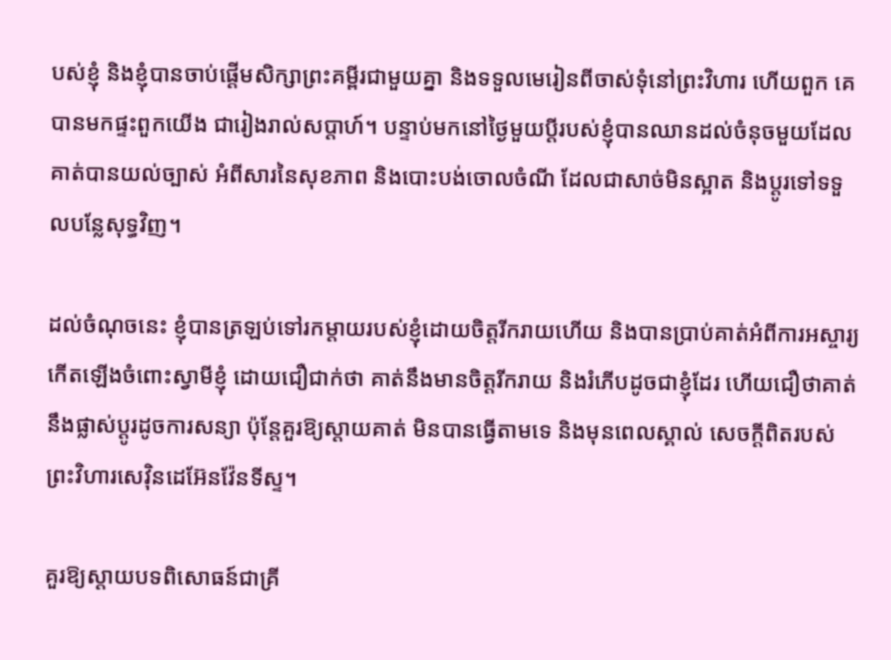បស់ខ្ញុំ និងខ្ញុំបានចាប់ផ្ដើមសិក្សាព្រះគម្ពីរជាមួយគ្នា និងទទួលមេរៀនពីចាស់ទុំនៅព្រះវិហារ ហើយពួក គេបានមកផ្ទះពួកយើង ជារៀងរាល់សប្តាហ៍។ បន្ទាប់មកនៅថ្ងៃមួយប្តីរបស់ខ្ញុំបានឈានដល់ចំនុចមួយដែលគាត់បានយល់ច្បាស់ អំពីសារនៃសុខភាព និងបោះបង់ចោលចំណី ដែលជាសាច់មិនស្អាត និងប្តូរទៅទទួលបន្លែសុទ្ធវិញ។

ដល់ចំណុចនេះ ខ្ញុំបានត្រឡប់ទៅរកម្តាយរបស់ខ្ញុំដោយចិត្តរីករាយហើយ និងបានប្រាប់គាត់អំពីការអស្ចារ្យកើតឡើងចំពោះស្វាមីខ្ញុំ ដោយជឿជាក់ថា គាត់នឹងមានចិត្តរីករាយ និងរំភើបដូចជាខ្ញុំដែរ ហើយជឿថាគាត់នឹងផ្លាស់ប្តូរដូចការសន្យា ប៉ុន្តែគួរឱ្យស្តាយគាត់ មិនបានធ្វើតាមទេ និងមុនពេលស្គាល់ សេចក្តីពិតរបស់ព្រះវិហារសេវ៉ិនដេអ៊ែនវ៉ែនទីស្ទ។

គួរឱ្យស្តាយបទពិសោធន៍ជាគ្រី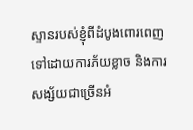ស្ទានរបស់ខ្ញុំពីដំបូងពោរពេញទៅដោយការភ័យខ្លាច និងការសង្ស័យជាច្រើនអំ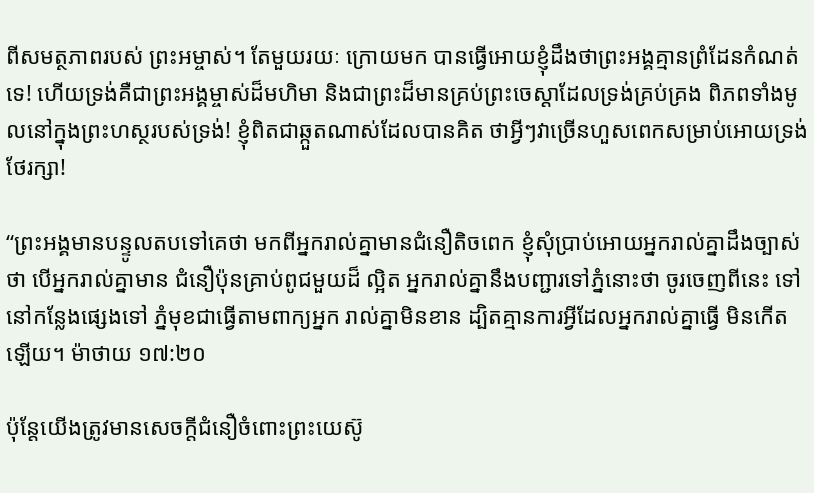ពីសមត្ថភាពរបស់ ព្រះអម្ចាស់។ តែមួយរយៈ ក្រោយមក បានធ្វើអោយខ្ញុំដឹងថាព្រះអង្គគ្មានព្រំដែនកំណត់ទេ! ហើយទ្រង់គឺជាព្រះអង្គម្ចាស់ដ៏មហិមា និងជាព្រះដ៏មានគ្រប់ព្រះចេស្ដាដែលទ្រង់គ្រប់គ្រង ពិភពទាំងមូលនៅក្នុងព្រះហស្ថរបស់ទ្រង់! ខ្ញុំពិតជាឆ្កួតណាស់ដែលបានគិត ថាអ្វីៗវាច្រើនហួសពេកសម្រាប់អោយទ្រង់ថែរក្សា!

“ព្រះអង្គមានបន្ទូលតបទៅគេថា មកពីអ្នករាល់គ្នាមានជំនឿតិចពេក ខ្ញុំសុំប្រាប់អោយអ្នករាល់គ្នាដឹងច្បាស់ថា បើអ្នករាល់គ្នាមាន ជំនឿប៉ុនគ្រាប់ពូជមួយដ៏ ល្អិត អ្នករាល់គ្នានឹងបញ្ជារទៅភ្នំនោះថា ចូរចេញពីនេះ ទៅនៅកន្លែងផ្សេងទៅ ភ្នំមុខជាធ្វើតាមពាក្យអ្នក រាល់គ្នាមិនខាន ដ្បិតគ្មានការអ្វីដែលអ្នករាល់គ្នាធ្វើ មិនកើតឡើយ។ ម៉ាថាយ ១៧:២០

ប៉ុន្តែយើងត្រូវមានសេចក្តីជំនឿចំពោះព្រះយេស៊ូ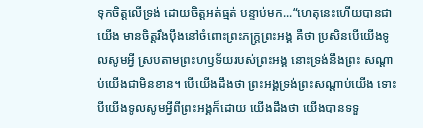ទុកចិត្តលើទ្រង់ ដោយចិត្តអត់ធ្មត់ បន្ទាប់មក...“ហេតុនេះហើយបានជាយើង មានចិត្តរឹងប៉ឹងនៅចំពោះព្រះភក្ត្រព្រះអង្គ គឺថា ប្រសិនបើយើងទូលសូមអ្វី ស្របតាមព្រះហឫទ័យរបស់ព្រះអង្គ នោះទ្រង់នឹងព្រះ សណ្ដាប់យើងជាមិនខាន។ បើយើងដឹងថា ព្រះអង្គទ្រង់ព្រះសណ្ដាប់យើង ទោះបីយើងទូលសូមអ្វីពីព្រះអង្គក៏ដោយ យើងដឹងថា យើងបានទទួ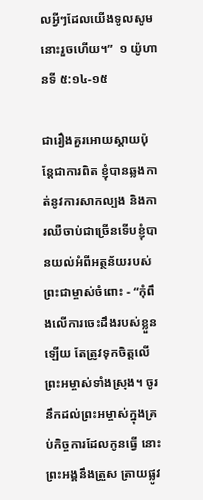លអ្វីៗដែលយើងទូលសូមនោះរួចហើយ។”  ១ យ៉ូហានទី ៥:១៤-១៥

ជារឿងគួរអោយស្តាយប៉ុន្តែជាការពិត ខ្ញុំបានឆ្លងកាត់នូវការសាកល្បង និងការឈឺចាប់ជាច្រើនទើបខ្ញុំបានយល់អំពីអត្ថន័យរបស់ ព្រះជាម្ចាស់ចំពោះ - “កុំពឹងលើការចេះដឹងរបស់ខ្លួនឡើយ តែត្រូវទុកចិត្តលើព្រះអម្ចាស់ទាំងស្រុង។ ចូរនឹកដល់ព្រះអម្ចាស់ក្នុងគ្រប់កិច្ចការដែលកូនធ្វើ នោះព្រះអង្គនឹងត្រួស ត្រាយផ្លូវ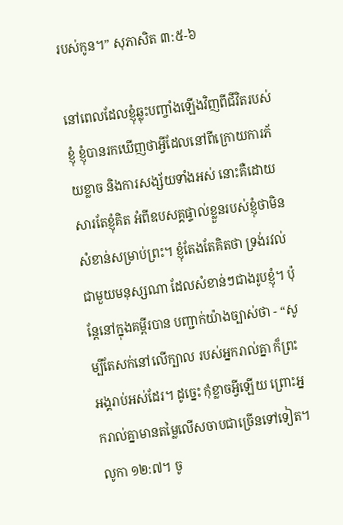របស់កូន។” សុភាសិត ៣:៥-៦

នៅពេលដែលខ្ញុំឆ្លុះបញ្ចាំងឡើងវិញពីជីវិតរបស់ខ្ញុំ ខ្ញុំបានរកឃើញថាអ្វីដែលនៅពីក្រោយការភ័យខ្លាច និងការសង្ស័យទាំងអស់ នោះគឺដោយសារតែខ្ញុំគិត អំពីឧបសគ្គផ្ទាល់ខ្លួនរបស់ខ្ញុំថាមិនសំខាន់សម្រាប់ព្រះ។ ខ្ញុំតែងតែគិតថា ទ្រង់រវល់ជាមួយមនុស្សណា ដែលសំខាន់ៗជាងរូបខ្ញុំ។ ប៉ុន្តែនៅក្នុងគម្ពីរបាន បញ្ជាក់យ៉ាងច្បាស់ថា - “សូម្បីតែសក់នៅលើក្បាល របស់អ្នករាល់គ្នា ក៏ព្រះអង្គរាប់អស់ដែរ។ ដូច្នេះ កុំខ្លាចអ្វីឡើយ ព្រោះអ្នករាល់គ្នាមានតម្លៃលើសចាបជាច្រើនទៅទៀត។ លូកា ១២:៧។ ចូ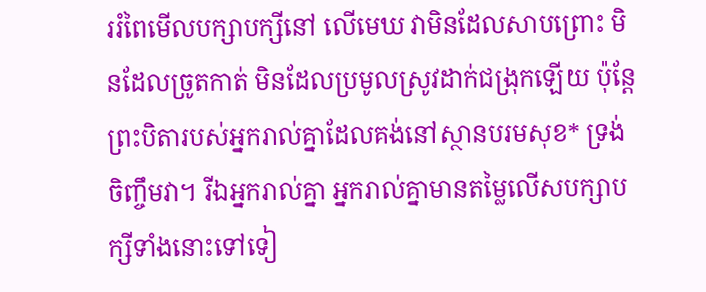ររំពៃមើលបក្សាបក្សីនៅ លើមេឃ វាមិនដែលសាបព្រោះ មិនដែលច្រូតកាត់ មិនដែលប្រមូលស្រូវដាក់ជង្រុកឡើយ ប៉ុន្តែ ព្រះបិតារបស់អ្នករាល់គ្នាដែលគង់នៅស្ថានបរមសុខ* ទ្រង់ចិញ្ចឹមវា។ រីឯអ្នករាល់គ្នា អ្នករាល់គ្នាមានតម្លៃលើសបក្សាបក្សីទាំងនោះទៅទៀ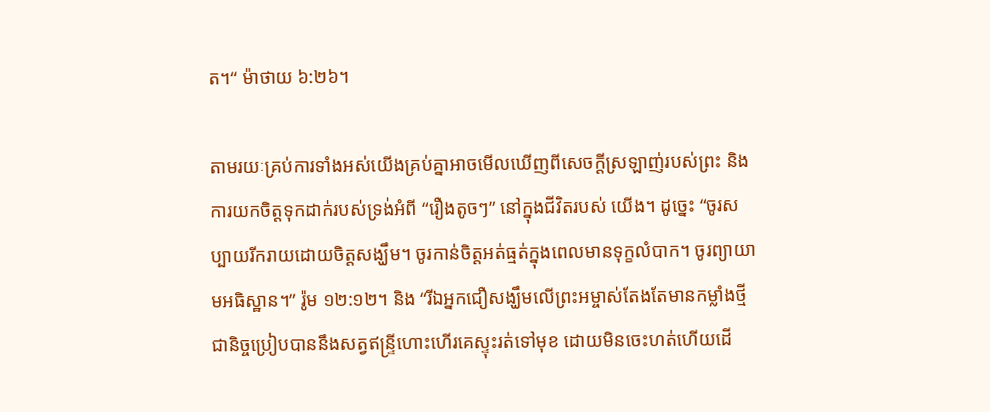ត។“ ម៉ាថាយ ៦:២៦។

តាមរយៈគ្រប់ការទាំងអស់យើងគ្រប់គ្នាអាចមើលឃើញពីសេចក្តីស្រឡាញ់របស់ព្រះ និងការយកចិត្ដទុកដាក់របស់ទ្រង់អំពី “រឿងតូចៗ” នៅក្នុងជីវិតរបស់ យើង។ ដូច្នេះ “ចូរសប្បាយរីករាយដោយចិត្តសង្ឃឹម។ ចូរកាន់ចិត្តអត់ធ្មត់ក្នុងពេលមានទុក្ខលំបាក។ ចូរព្យាយាមអធិស្ឋាន។” រ៉ូម ១២:១២។ និង “រីឯអ្នកជឿសង្ឃឹមលើព្រះអម្ចាស់តែងតែមានកម្លាំងថ្មីជានិច្ចប្រៀបបាននឹងសត្វឥន្ទ្រីហោះហើរគេស្ទុះរត់ទៅមុខ ដោយមិនចេះហត់ហើយដើ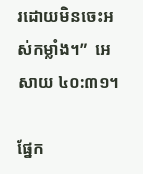រដោយមិនចេះអស់កម្លាំង។”  អេសាយ ៤០:៣១។

ផ្នែក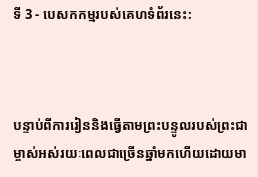ទី 3 - បេសកកម្មរបស់គេហទំព័រនេះ:



បន្ទាប់ពីការរៀននិងធ្វើតាមព្រះបន្ទូលរបស់ព្រះជាម្ចាស់អស់រយៈពេលជាច្រើនឆ្នាំមកហើយដោយមា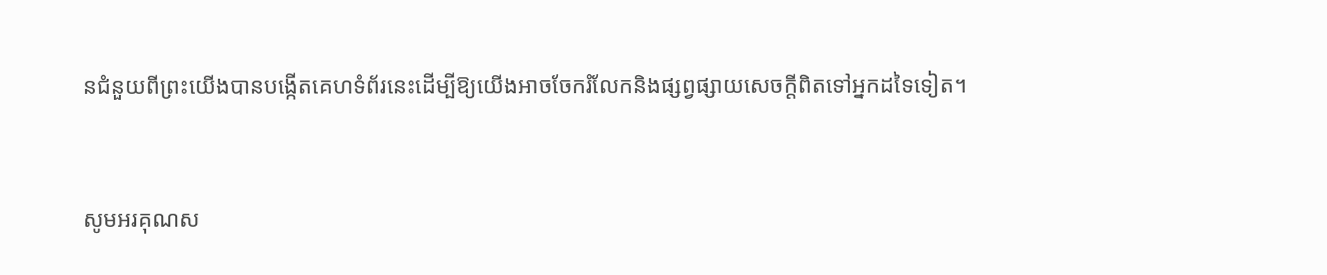នជំនួយពីព្រះយើងបានបង្កើតគេហទំព័រនេះដើម្បីឱ្យយើងអាចចែករំលែកនិងផ្សព្វផ្សាយសេចក្តីពិតទៅអ្នកដទៃទៀត។



សូមអរគុណស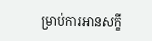ម្រាប់ការអានសក្ខី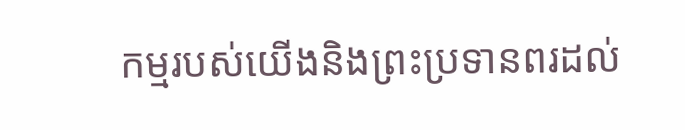កម្មរបស់យើងនិងព្រះប្រទានពរដល់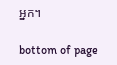អ្នក។

bottom of page